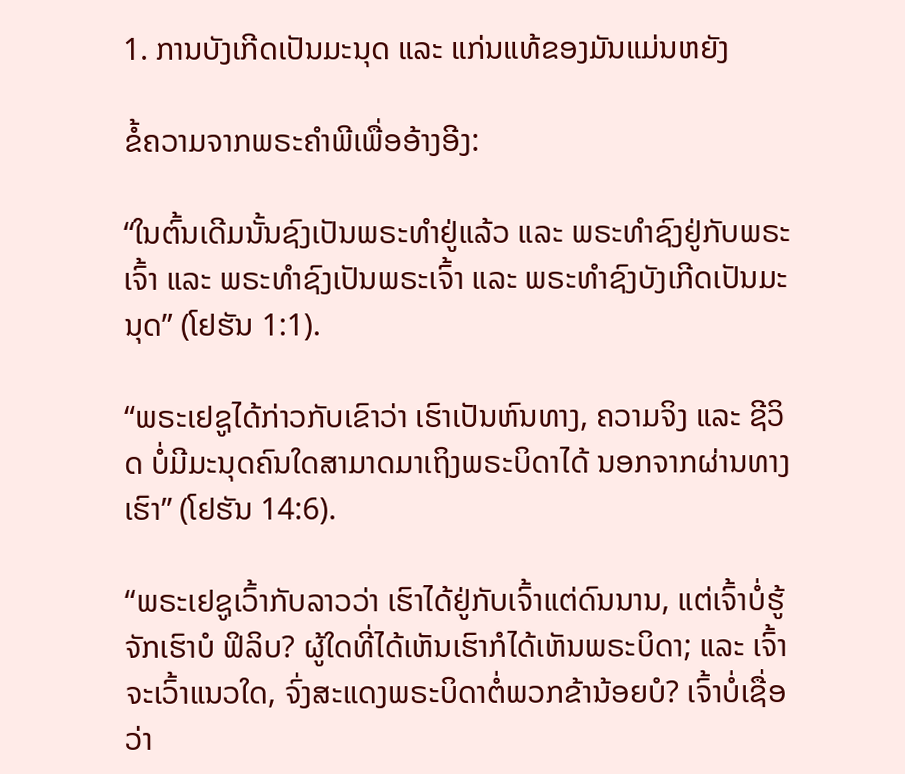1. ການບັງເກີດເປັນມະນຸດ ແລະ ແກ່ນແທ້ຂອງມັນແມ່ນຫຍັງ

ຂໍ້ຄວາມຈາກພຣະຄໍາພີເພື່ອອ້າງອີງ:

“ໃນຕົ້ນເດີມນັ້ນຊົງເປັນພຣະທຳຢູ່ແລ້ວ ແລະ ພຣະທຳຊົງຢູ່ກັບພຣະເຈົ້າ ແລະ ພຣະທຳຊົງເປັນພຣະເຈົ້າ ແລະ ພຣະທໍາຊົງບັງເກີດເປັນມະນຸດ” (ໂຢຮັນ 1:1).

“ພຣະເຢຊູໄດ້ກ່າວກັບເຂົາວ່າ ເຮົາເປັນຫົນທາງ, ຄວາມຈິງ ແລະ ຊີວິດ ບໍ່ມີມະນຸດຄົນໃດສາມາດມາເຖິງພຣະບິດາໄດ້ ນອກຈາກຜ່ານທາງເຮົາ” (ໂຢຮັນ 14:6).

“ພຣະເຢຊູເວົ້າກັບລາວວ່າ ເຮົາໄດ້ຢູ່ກັບເຈົ້າແຕ່ດົນນານ, ແຕ່ເຈົ້າບໍ່ຮູ້ຈັກເຮົາບໍ ຟິລິບ? ຜູ້ໃດທີ່ໄດ້ເຫັນເຮົາກໍໄດ້ເຫັນພຣະບິດາ; ແລະ ເຈົ້າຈະເວົ້າແນວໃດ, ຈົ່ງສະແດງພຣະບິດາຕໍ່ພວກຂ້ານ້ອຍບໍ? ເຈົ້າບໍ່ເຊື່ອວ່າ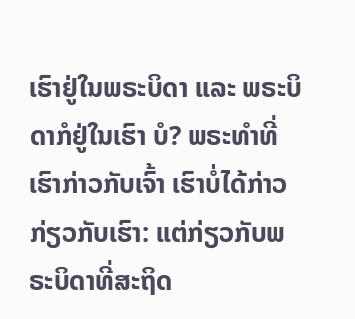ເຮົາຢູ່ໃນພຣະບິດາ ແລະ ພຣະບິດາກໍຢູ່ໃນເຮົາ ບໍ? ພຣະທຳທີ່ເຮົາກ່າວກັບເຈົ້າ ເຮົາບໍ່ໄດ້ກ່າວກ່ຽວກັບເຮົາ: ແຕ່ກ່ຽວກັບພຣະບິດາທີ່ສະຖິດ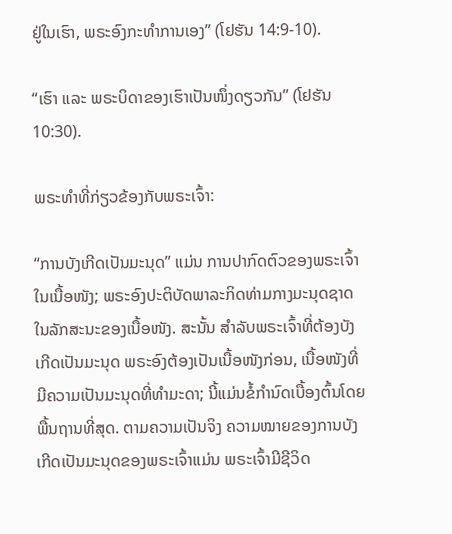ຢູ່ໃນເຮົາ, ພຣະອົງກະທໍາການເອງ” (ໂຢຮັນ 14:9-10).

“ເຮົາ ແລະ ພຣະບິດາຂອງເຮົາເປັນໜຶ່ງດຽວກັນ” (ໂຢຮັນ 10:30).

ພຣະທຳທີ່ກ່ຽວຂ້ອງກັບພຣະເຈົ້າ:

“ການບັງເກີດເປັນມະນຸດ” ແມ່ນ ການປາກົດຕົວຂອງພຣະເຈົ້າໃນເນື້ອໜັງ; ພຣະອົງປະຕິບັດພາລະກິດທ່າມກາງມະນຸດຊາດໃນລັກສະນະຂອງເນື້ອໜັງ. ສະນັ້ນ ສຳລັບພຣະເຈົ້າທີ່ຕ້ອງບັງເກີດເປັນມະນຸດ ພຣະອົງຕ້ອງເປັນເນື້ອໜັງກ່ອນ, ເນື້ອໜັງທີ່ມີຄວາມເປັນມະນຸດທີ່ທຳມະດາ; ນີ້ແມ່ນຂໍ້ກໍານົດເບື້ອງຕົ້ນໂດຍພື້ນຖານທີ່ສຸດ. ຕາມຄວາມເປັນຈິງ ຄວາມໝາຍຂອງການບັງເກີດເປັນມະນຸດຂອງພຣະເຈົ້າແມ່ນ ພຣະເຈົ້າມີຊີວິດ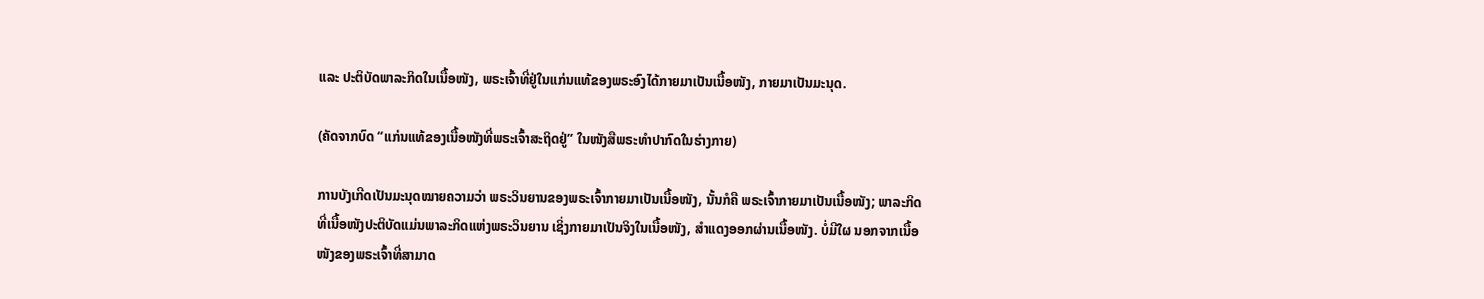ແລະ ປະຕິບັດພາລະກິດໃນເນື້ອໜັງ, ພຣະເຈົ້າທີ່ຢູ່ໃນແກ່ນແທ້ຂອງພຣະອົງໄດ້ກາຍມາເປັນເນື້ອໜັງ, ກາຍມາເປັນມະນຸດ.

(ຄັດຈາກບົດ “ແກ່ນແທ້ຂອງເນື້ອໜັງທີ່ພຣະເຈົ້າສະຖິດຢູ່” ໃນໜັງສືພຣະທໍາປາກົດໃນຮ່າງກາຍ)

ການບັງເກີດເປັນມະນຸດໝາຍຄວາມວ່າ ພຣະວິນຍານຂອງພຣະເຈົ້າກາຍມາເປັນເນື້ອໜັງ, ນັ້ນກໍຄື ພຣະເຈົ້າກາຍມາເປັນເນື້ອໜັງ; ພາລະກິດທີ່ເນື້ອໜັງປະຕິບັດແມ່ນພາລະກິດແຫ່ງພຣະວິນຍານ ເຊິ່ງກາຍມາເປັນຈິງໃນເນື້ອໜັງ, ສຳແດງອອກຜ່ານເນື້ອໜັງ. ບໍ່ມີໃຜ ນອກຈາກເນື້ອໜັງຂອງພຣະເຈົ້າທີ່ສາມາດ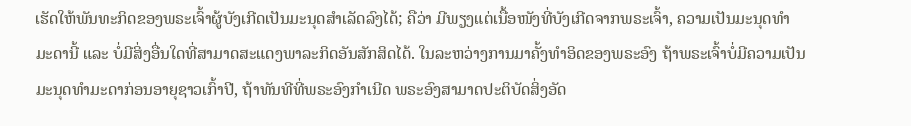ເຮັດໃຫ້ພັນທະກິດຂອງພຣະເຈົ້າຜູ້ບັງເກີດເປັນມະນຸດສຳເລັດລົງໄດ້; ຄືວ່າ ມີພຽງແຕ່ເນື້ອໜັງທີ່ບັງເກີດຈາກພຣະເຈົ້າ, ຄວາມເປັນມະນຸດທຳມະດານີ້ ແລະ ບໍ່ມີສິ່ງອື່ນໃດທີ່ສາມາດສະແດງພາລະກິດອັນສັກສິດໄດ້. ໃນລະຫວ່າງການມາຄັ້ງທຳອິດຂອງພຣະອົງ ຖ້າພຣະເຈົ້າບໍ່ມີຄວາມເປັນມະນຸດທຳມະດາກ່ອນອາຍຸຊາວເກົ້າປີ, ຖ້າທັນທີທີ່ພຣະອົງກຳເນີດ ພຣະອົງສາມາດປະຕິບັດສິ່ງອັດ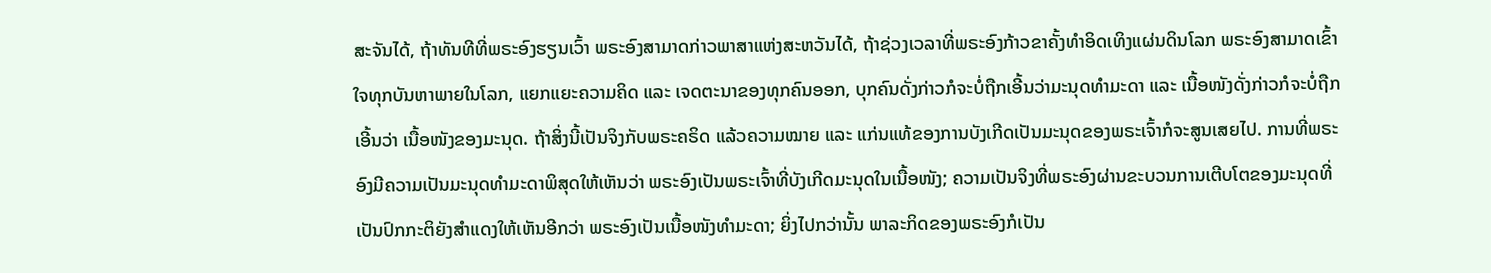ສະຈັນໄດ້, ຖ້າທັນທີທີ່ພຣະອົງຮຽນເວົ້າ ພຣະອົງສາມາດກ່າວພາສາແຫ່ງສະຫວັນໄດ້, ຖ້າຊ່ວງເວລາທີ່ພຣະອົງກ້າວຂາຄັ້ງທຳອິດເທິງແຜ່ນດິນໂລກ ພຣະອົງສາມາດເຂົ້າໃຈທຸກບັນຫາພາຍໃນໂລກ, ແຍກແຍະຄວາມຄິດ ແລະ ເຈດຕະນາຂອງທຸກຄົນອອກ, ບຸກຄົນດັ່ງກ່າວກໍຈະບໍ່ຖືກເອີ້ນວ່າມະນຸດທຳມະດາ ແລະ ເນື້ອໜັງດັ່ງກ່າວກໍຈະບໍ່ຖືກເອີ້ນວ່າ ເນື້ອໜັງຂອງມະນຸດ. ຖ້າສິ່ງນີ້ເປັນຈິງກັບພຣະຄຣິດ ແລ້ວຄວາມໝາຍ ແລະ ແກ່ນແທ້ຂອງການບັງເກີດເປັນມະນຸດຂອງພຣະເຈົ້າກໍຈະສູນເສຍໄປ. ການທີ່ພຣະອົງມີຄວາມເປັນມະນຸດທຳມະດາພິສຸດໃຫ້ເຫັນວ່າ ພຣະອົງເປັນພຣະເຈົ້າທີ່ບັງເກີດມະນຸດໃນເນື້ອໜັງ; ຄວາມເປັນຈິງທີ່ພຣະອົງຜ່ານຂະບວນການເຕີບໂຕຂອງມະນຸດທີ່ເປັນປົກກະຕິຍັງສຳແດງໃຫ້ເຫັນອີກວ່າ ພຣະອົງເປັນເນື້ອໜັງທຳມະດາ; ຍິ່ງໄປກວ່ານັ້ນ ພາລະກິດຂອງພຣະອົງກໍເປັນ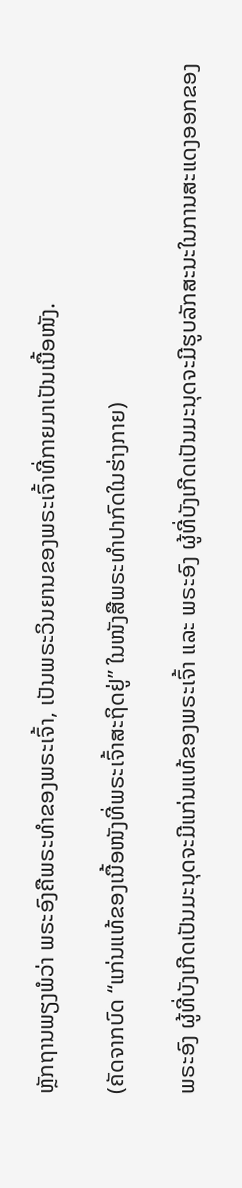ຫຼັກຖານພຽງພໍວ່າ ພຣະອົງຄືພຣະທຳຂອງພຣະເຈົ້າ, ເປັນພຣະວິນຍານຂອງພຣະເຈົ້າທີ່ກາຍມາເປັນເນື້ອໜັງ.

(ຄັດຈາກບົດ “ແກ່ນແທ້ຂອງເນື້ອໜັງທີ່ພຣະເຈົ້າສະຖິດຢູ່” ໃນໜັງສືພຣະທໍາປາກົດໃນຮ່າງກາຍ)

ພຣະອົງ ຜູ້ທີ່ບັງເກີດເປັນມະນຸດຈະມີແກ່ນແທ້ຂອງພຣະເຈົ້າ ແລະ ພຣະອົງ ຜູ້ທີ່ບັງເກີດເປັນມະນຸດຈະມີຮູບລັກສະນະໃນການສະແດງອອກຂອງ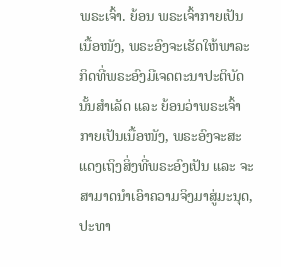ພຣະເຈົ້າ. ຍ້ອນ ພຣະເຈົ້າກາຍເປັນເນື້ອໜັງ, ພຣະອົງຈະເຮັດໃຫ້ພາລະກິດທີ່ພຣະອົງມີເຈດຕະນາປະຕິບັດນັ້ນສໍາເລັດ ແລະ ຍ້ອນວ່າພຣະເຈົ້າກາຍເປັນເນື້ອໜັງ, ພຣະອົງຈະສະແດງເຖິງສິ່ງທີ່ພຣະອົງເປັນ ແລະ ຈະສາມາດນໍາເອົາຄວາມຈິງມາສູ່ມະນຸດ, ປະທາ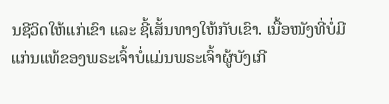ນຊີວິດໃຫ້ແກ່ເຂົາ ແລະ ຊີ້ເສັ້ນທາງໃຫ້ກັບເຂົາ. ເນື້ອໜັງທີ່ບໍ່ມີແກ່ນແທ້ຂອງພຣະເຈົ້າບໍ່ແມ່ນພຣະເຈົ້າຜູ້ບັງເກີ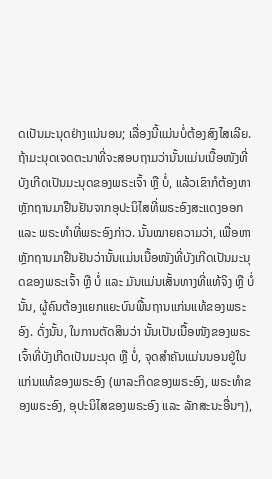ດເປັນມະນຸດຢ່າງແນ່ນອນ; ເລື່ອງນີ້ແມ່ນບໍ່ຕ້ອງສົງໄສເລີຍ. ຖ້າມະນຸດເຈດຕະນາທີ່ຈະສອບຖາມວ່ານັ້ນແມ່ນເນື້ອໜັງທີ່ບັງເກີດເປັນມະນຸດຂອງພຣະເຈົ້າ ຫຼື ບໍ່, ແລ້ວເຂົາກໍຕ້ອງຫາຫຼັກຖານມາຢືນຢັນຈາກອຸປະນິໄສທີ່ພຣະອົງສະແດງອອກ ແລະ ພຣະທຳທີ່ພຣະອົງກ່າວ. ນັ້ນໝາຍຄວາມວ່າ, ເພື່ອຫາຫຼັກຖານມາຢືນຢັນວ່ານັ້ນແມ່ນເນື້ອໜັງທີ່ບັງເກີດເປັນມະນຸດຂອງພຣະເຈົ້າ ຫຼື ບໍ່ ແລະ ມັນແມ່ນເສັ້ນທາງທີ່ແທ້ຈິງ ຫຼື ບໍ່ນັ້ນ, ຜູ້ຄົນຕ້ອງແຍກແຍະບົນພື້ນຖານແກ່ນແທ້ຂອງພຣະອົງ. ດັ່ງນັ້ນ, ໃນການຕັດສິນວ່າ ນັ້ນເປັນເນື້ອໜັງຂອງພຣະເຈົ້າທີ່ບັງເກີດເປັນມະນຸດ ຫຼື ບໍ່, ຈຸດສໍາຄັນແມ່ນນອນຢູ່ໃນແກ່ນແທ້ຂອງພຣະອົງ (ພາລະກິດຂອງພຣະອົງ, ພຣະທໍາຂອງພຣະອົງ, ອຸປະນິໄສຂອງພຣະອົງ ແລະ ລັກສະນະອື່ນໆ),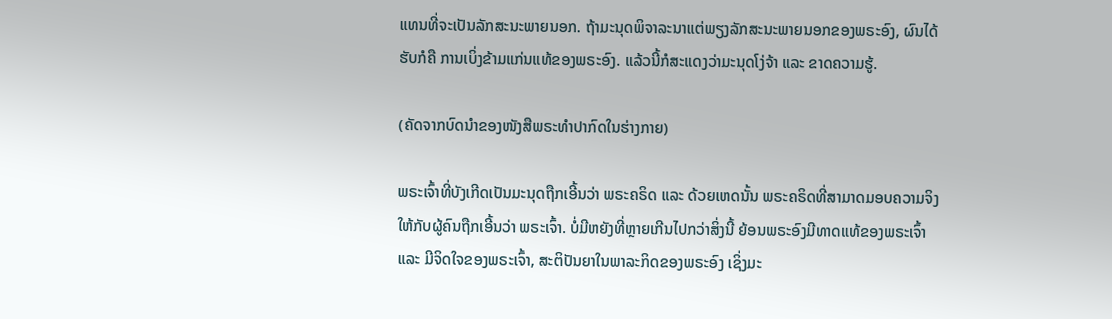ແທນທີ່ຈະເປັນລັກສະນະພາຍນອກ. ຖ້າມະນຸດພິຈາລະນາແຕ່ພຽງລັກສະນະພາຍນອກຂອງພຣະອົງ, ຜົນໄດ້ຮັບກໍຄື ການເບິ່ງຂ້າມແກ່ນແທ້ຂອງພຣະອົງ. ແລ້ວນີ້ກໍສະແດງວ່າມະນຸດໂງ່ຈ້າ ແລະ ຂາດຄວາມຮູ້.

(ຄັດຈາກບົດນໍາຂອງໜັງສືພຣະທຳປາກົດໃນຮ່າງກາຍ)

ພຣະເຈົ້າທີ່ບັງເກີດເປັນມະນຸດຖືກເອີ້ນວ່າ ພຣະຄຣິດ ແລະ ດ້ວຍເຫດນັ້ນ ພຣະຄຣິດທີ່ສາມາດມອບຄວາມຈິງໃຫ້ກັບຜູ້ຄົນຖືກເອີ້ນວ່າ ພຣະເຈົ້າ. ບໍ່ມີຫຍັງທີ່ຫຼາຍເກີນໄປກວ່າສິ່ງນີ້ ຍ້ອນພຣະອົງມີທາດແທ້ຂອງພຣະເຈົ້າ ແລະ ມີຈິດໃຈຂອງພຣະເຈົ້າ, ສະຕິປັນຍາໃນພາລະກິດຂອງພຣະອົງ ເຊິ່ງມະ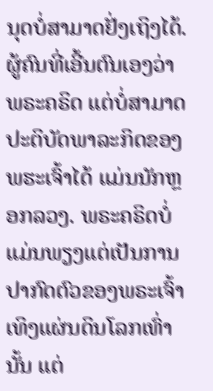ນຸດບໍ່ສາມາດຢັ່ງເຖິງໄດ້. ຜູ້ຄົນທີ່ເອີ້ນຕົນເອງວ່າ ພຣະຄຣິດ ແຕ່ບໍ່ສາມາດປະຕິບັດພາລະກິດຂອງພຮະເຈົ້າໄດ້ ແມ່ນນັກຫຼອກລວງ. ພຣະຄຣິດບໍ່ແມ່ນພຽງແຕ່ເປັນການປາກົດຕົວຂອງພຣະເຈົ້າເທິງແຜ່ນດິນໂລກເທົ່ານັ້ນ ແຕ່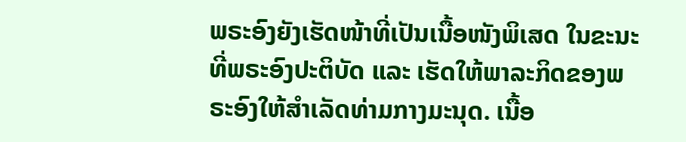ພຣະອົງຍັງເຮັດໜ້າທີ່ເປັນເນື້ອໜັງພິເສດ ໃນຂະນະທີ່ພຣະອົງປະຕິບັດ ແລະ ເຮັດໃຫ້ພາລະກິດຂອງພຣະອົງໃຫ້ສຳເລັດທ່າມກາງມະນຸດ. ເນື້ອ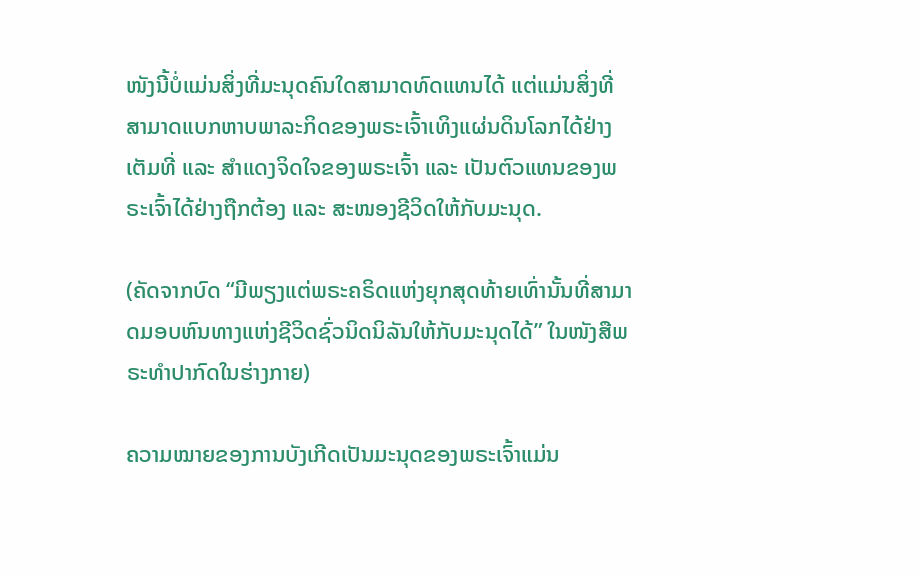ໜັງນີ້ບໍ່ແມ່ນສິ່ງທີ່ມະນຸດຄົນໃດສາມາດທົດແທນໄດ້ ແຕ່ແມ່ນສິ່ງທີ່ສາມາດແບກຫາບພາລະກິດຂອງພຣະເຈົ້າເທິງແຜ່ນດິນໂລກໄດ້ຢ່າງເຕັມທີ່ ແລະ ສຳແດງຈິດໃຈຂອງພຣະເຈົ້າ ແລະ ເປັນຕົວແທນຂອງພຣະເຈົ້າໄດ້ຢ່າງຖືກຕ້ອງ ແລະ ສະໜອງຊີວິດໃຫ້ກັບມະນຸດ.

(ຄັດຈາກບົດ “ມີພຽງແຕ່ພຣະຄຣິດແຫ່ງຍຸກສຸດທ້າຍເທົ່ານັ້ນທີ່ສາມາດມອບຫົນທາງແຫ່ງຊີວິດຊົ່ວນິດນິລັນໃຫ້ກັບມະນຸດໄດ້” ໃນໜັງສືພຣະທໍາປາກົດໃນຮ່າງກາຍ)

ຄວາມໝາຍຂອງການບັງເກີດເປັນມະນຸດຂອງພຣະເຈົ້າແມ່ນ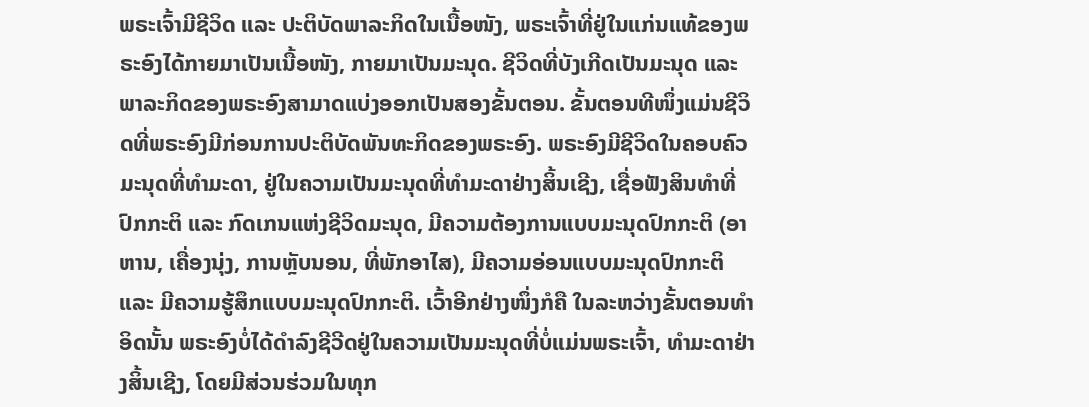ພຣະເຈົ້າມີຊີວິດ ແລະ ປະຕິບັດພາລະກິດໃນເນື້ອໜັງ, ພຣະເຈົ້າທີ່ຢູ່ໃນແກ່ນແທ້ຂອງພຣະອົງໄດ້ກາຍມາເປັນເນື້ອໜັງ, ກາຍມາເປັນມະນຸດ. ຊີວິດທີ່ບັງເກີດເປັນມະນຸດ ແລະ ພາລະກິດຂອງພຣະອົງສາມາດແບ່ງອອກເປັນສອງຂັ້ນຕອນ. ຂັ້ນຕອນທີໜຶ່ງແມ່ນຊີວິດທີ່ພຣະອົງມີກ່ອນການປະຕິບັດພັນທະກິດຂອງພຣະອົງ. ພຣະອົງມີຊີວິດໃນຄອບຄົວມະນຸດທີ່ທຳມະດາ, ຢູ່ໃນຄວາມເປັນມະນຸດທີ່ທຳມະດາຢ່າງສິ້ນເຊີງ, ເຊື່ອຟັງສິນທຳທີ່ປົກກະຕິ ແລະ ກົດເກນແຫ່ງຊີວິດມະນຸດ, ມີຄວາມຕ້ອງການແບບມະນຸດປົກກະຕິ (ອາຫານ, ເຄື່ອງນຸ່ງ, ການຫຼັບນອນ, ທີ່ພັກອາໄສ), ມີຄວາມອ່ອນແບບມະນຸດປົກກະຕິ ແລະ ມີຄວາມຮູ້ສຶກແບບມະນຸດປົກກະຕິ. ເວົ້າອີກຢ່າງໜຶ່ງກໍຄື ໃນລະຫວ່າງຂັ້ນຕອນທຳອິດນັ້ນ ພຣະອົງບໍ່ໄດ້ດໍາລົງຊີວີດຢູ່ໃນຄວາມເປັນມະນຸດທີ່ບໍ່ແມ່ນພຣະເຈົ້າ, ທຳມະດາຢ່າງສິ້ນເຊີງ, ໂດຍມີສ່ວນຮ່ວມໃນທຸກ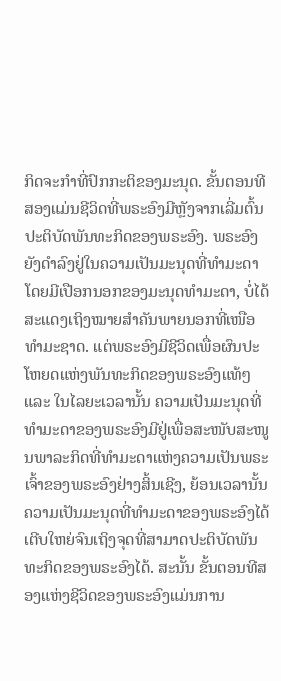ກິດຈະກຳທີ່ປົກກະຕິຂອງມະນຸດ. ຂັ້ນຕອນທີສອງແມ່ນຊີວິດທີ່ພຣະອົງມີຫຼັງຈາກເລີ່ມຕົ້ນປະຕິບັດພັນທະກິດຂອງພຣະອົງ. ພຣະອົງຍັງດຳລົງຢູ່ໃນຄວາມເປັນມະນຸດທີ່ທຳມະດາ ໂດຍມີເປືອກນອກຂອງມະນຸດທຳມະດາ, ບໍ່ໄດ້ສະແດງເຖິງໝາຍສຳຄັນພາຍນອກທີ່ເໜືອທຳມະຊາດ. ແຕ່ພຣະອົງມີຊີວິດເພື່ອຜົນປະໂຫຍດແຫ່ງພັນທະກິດຂອງພຣະອົງແທ້ໆ ແລະ ໃນໄລຍະເວລານັ້ນ ຄວາມເປັນມະນຸດທີ່ທຳມະດາຂອງພຣະອົງມີຢູ່ເພື່ອສະໜັບສະໜູນພາລະກິດທີ່ທຳມະດາແຫ່ງຄວາມເປັນພຣະເຈົ້າຂອງພຣະອົງຢ່າງສິ້ນເຊີງ, ຍ້ອນເວລານັ້ນ ຄວາມເປັນມະນຸດທີ່ທຳມະດາຂອງພຣະອົງໄດ້ເຕີບໃຫຍ່ຈົນເຖິງຈຸດທີ່ສາມາດປະຕິບັດພັນທະກິດຂອງພຣະອົງໄດ້. ສະນັ້ນ ຂັ້ນຕອນທີສອງແຫ່ງຊີວິດຂອງພຣະອົງແມ່ນການ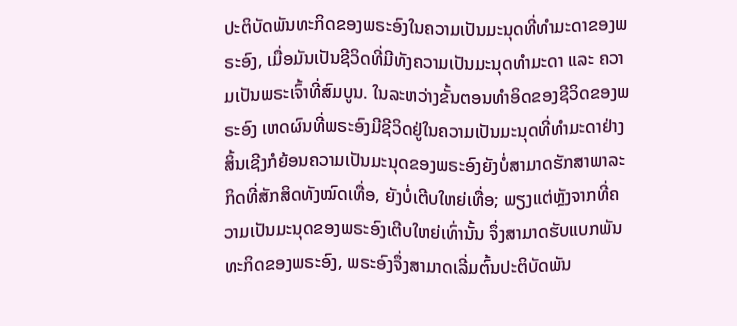ປະຕິບັດພັນທະກິດຂອງພຣະອົງໃນຄວາມເປັນມະນຸດທີ່ທຳມະດາຂອງພຣະອົງ, ເມື່ອມັນເປັນຊີວິດທີ່ມີທັງຄວາມເປັນມະນຸດທຳມະດາ ແລະ ຄວາມເປັນພຣະເຈົ້າທີ່ສົມບູນ. ໃນລະຫວ່າງຂັ້ນຕອນທຳອິດຂອງຊີວິດຂອງພຣະອົງ ເຫດຜົນທີ່ພຣະອົງມີຊີວິດຢູ່ໃນຄວາມເປັນມະນຸດທີ່ທຳມະດາຢ່າງສິ້ນເຊີງກໍຍ້ອນຄວາມເປັນມະນຸດຂອງພຣະອົງຍັງບໍ່ສາມາດຮັກສາພາລະກິດທີ່ສັກສິດທັງໝົດເທື່ອ, ຍັງບໍ່ເຕີບໃຫຍ່ເທື່ອ; ພຽງແຕ່ຫຼັງຈາກທີ່ຄວາມເປັນມະນຸດຂອງພຣະອົງເຕີບໃຫຍ່ເທົ່ານັ້ນ ຈຶ່ງສາມາດຮັບແບກພັນທະກິດຂອງພຣະອົງ, ພຣະອົງຈຶ່ງສາມາດເລີ່ມຕົ້ນປະຕິບັດພັນ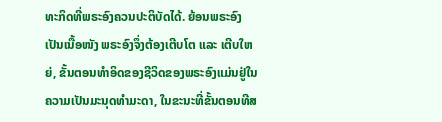ທະກິດທີ່ພຣະອົງຄວນປະຕິບັດໄດ້. ຍ້ອນພຣະອົງເປັນເນື້ອໜັງ ພຣະອົງຈຶ່ງຕ້ອງເຕີບໂຕ ແລະ ເຕີບໃຫຍ່, ຂັ້ນຕອນທຳອິດຂອງຊີວິດຂອງພຣະອົງແມ່ນຢູ່ໃນຄວາມເປັນມະນຸດທຳມະດາ, ໃນຂະນະທີ່ຂັ້ນຕອນທີສ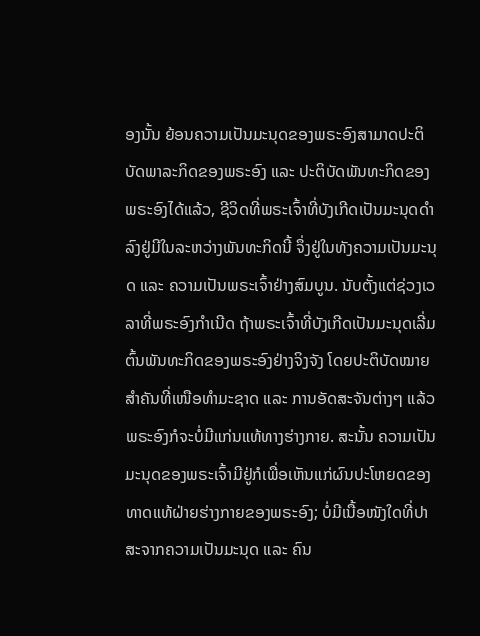ອງນັ້ນ ຍ້ອນຄວາມເປັນມະນຸດຂອງພຣະອົງສາມາດປະຕິບັດພາລະກິດຂອງພຣະອົງ ແລະ ປະຕິບັດພັນທະກິດຂອງພຣະອົງໄດ້ແລ້ວ, ຊີວິດທີ່ພຣະເຈົ້າທີ່ບັງເກີດເປັນມະນຸດດໍາລົງຢູ່ມີໃນລະຫວ່າງພັນທະກິດນີ້ ຈຶ່ງຢູ່ໃນທັງຄວາມເປັນມະນຸດ ແລະ ຄວາມເປັນພຣະເຈົ້າຢ່າງສົມບູນ. ນັບຕັ້ງແຕ່ຊ່ວງເວລາທີ່ພຣະອົງກຳເນີດ ຖ້າພຣະເຈົ້າທີ່ບັງເກີດເປັນມະນຸດເລີ່ມຕົ້ນພັນທະກິດຂອງພຣະອົງຢ່າງຈິງຈັງ ໂດຍປະຕິບັດໝາຍສຳຄັນທີ່ເໜືອທຳມະຊາດ ແລະ ການອັດສະຈັນຕ່າງໆ ແລ້ວພຣະອົງກໍຈະບໍ່ມີແກ່ນແທ້ທາງຮ່າງກາຍ. ສະນັ້ນ ຄວາມເປັນມະນຸດຂອງພຣະເຈົ້າມີຢູ່ກໍເພື່ອເຫັນແກ່ຜົນປະໂຫຍດຂອງທາດແທ້ຝ່າຍຮ່າງກາຍຂອງພຣະອົງ; ບໍ່ມີເນື້ອໜັງໃດທີ່ປາສະຈາກຄວາມເປັນມະນຸດ ແລະ ຄົນ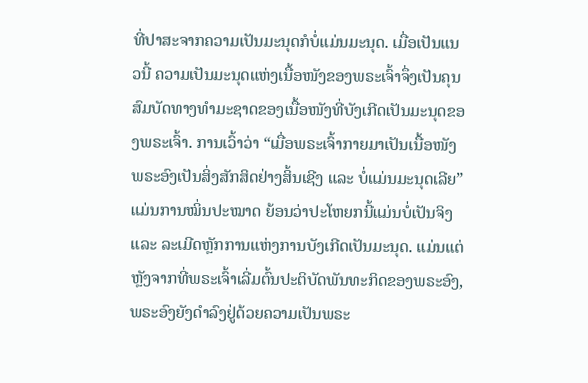ທີ່ປາສະຈາກຄວາມເປັນມະນຸດກໍບໍ່ແມ່ນມະນຸດ. ເມື່ອເປັນແນວນີ້ ຄວາມເປັນມະນຸດແຫ່ງເນື້ອໜັງຂອງພຣະເຈົ້າຈຶ່ງເປັນຄຸນສົມບັດທາງທໍາມະຊາດຂອງເນື້ອໜັງທີ່ບັງເກີດເປັນມະນຸດຂອງພຣະເຈົ້າ. ການເວົ້າວ່າ “ເມື່ອພຣະເຈົ້າກາຍມາເປັນເນື້ອໜັງ ພຣະອົງເປັນສິ່ງສັກສິດຢ່າງສິ້ນເຊີງ ແລະ ບໍ່ແມ່ນມະນຸດເລີຍ” ແມ່ນການໝິ່ນປະໝາດ ຍ້ອນວ່າປະໂຫຍກນີ້ແມ່ນບໍ່ເປັນຈິງ ແລະ ລະເມີດຫຼັກການແຫ່ງການບັງເກີດເປັນມະນຸດ. ແມ່ນແຕ່ຫຼັງຈາກທີ່ພຣະເຈົ້າເລີ່ມຕົ້ນປະຕິບັດພັນທະກິດຂອງພຣະອົງ, ພຣະອົງຍັງດໍາລົງຢູ່ດ້ວຍຄວາມເປັນພຣະ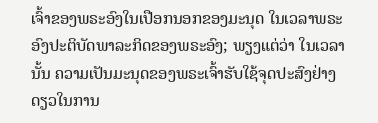ເຈົ້າຂອງພຣະອົງໃນເປືອກນອກຂອງມະນຸດ ໃນເວລາພຣະອົງປະຕິບັດພາລະກິດຂອງພຣະອົງ; ພຽງແຕ່ວ່າ ໃນເວລານັ້ນ ຄວາມເປັນມະນຸດຂອງພຣະເຈົ້າຮັບໃຊ້ຈຸດປະສົງຢ່າງດຽວໃນການ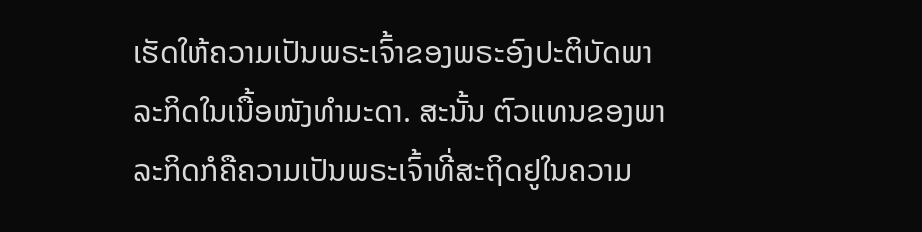ເຮັດໃຫ້ຄວາມເປັນພຣະເຈົ້າຂອງພຣະອົງປະຕິບັດພາລະກິດໃນເນື້ອໜັງທຳມະດາ. ສະນັ້ນ ຕົວແທນຂອງພາລະກິດກໍຄືຄວາມເປັນພຣະເຈົ້າທີ່ສະຖິດຢູໃນຄວາມ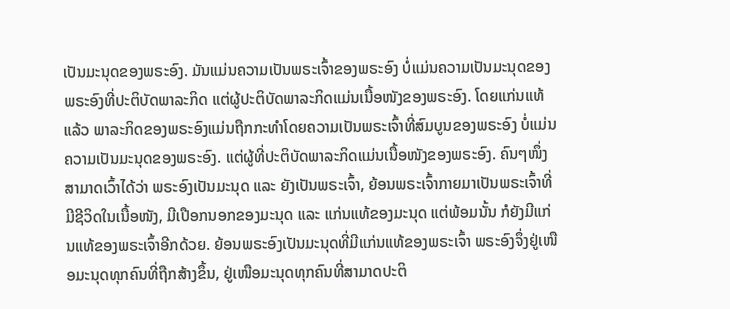ເປັນມະນຸດຂອງພຣະອົງ. ມັນແມ່ນຄວາມເປັນພຣະເຈົ້າຂອງພຣະອົງ ບໍ່ແມ່ນຄວາມເປັນມະນຸດຂອງພຣະອົງທີ່ປະຕິບັດພາລະກິດ ແຕ່ຜູ້ປະຕິບັດພາລະກິດແມ່ນເນື້ອໜັງຂອງພຣະອົງ. ໂດຍແກ່ນແທ້ແລ້ວ ພາລະກິດຂອງພຣະອົງແມ່ນຖືກກະທຳໂດຍຄວາມເປັນພຣະເຈົ້າທີ່ສົມບູນຂອງພຣະອົງ ບໍ່ແມ່ນຄວາມເປັນມະນຸດຂອງພຣະອົງ. ແຕ່ຜູ້ທີ່ປະຕິບັດພາລະກິດແມ່ນເນື້ອໜັງຂອງພຣະອົງ. ຄົນໆໜຶ່ງສາມາດເວົ້າໄດ້ວ່າ ພຣະອົງເປັນມະນຸດ ແລະ ຍັງເປັນພຣະເຈົ້າ, ຍ້ອນພຣະເຈົ້າກາຍມາເປັນພຣະເຈົ້າທີ່ມີຊີວິດໃນເນື້ອໜັງ, ມີເປືອກນອກຂອງມະນຸດ ແລະ ແກ່ນແທ້ຂອງມະນຸດ ແຕ່ພ້ອມນັ້ນ ກໍຍັງມີແກ່ນແທ້ຂອງພຣະເຈົ້າອີກດ້ວຍ. ຍ້ອນພຣະອົງເປັນມະນຸດທີ່ມີແກ່ນແທ້ຂອງພຣະເຈົ້າ ພຣະອົງຈຶ່ງຢູ່ເໜືອມະນຸດທຸກຄົນທີ່ຖືກສ້າງຂຶ້ນ, ຢູ່ເໜືອມະນຸດທຸກຄົນທີ່ສາມາດປະຕິ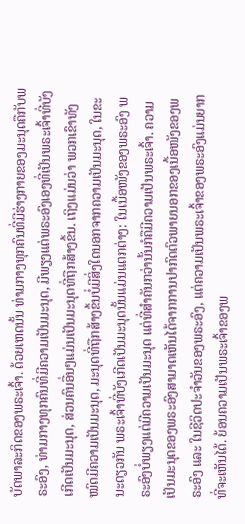ບັດພາລະກິດຂອງພຣະເຈົ້າ. ດ້ວຍເຫດນັ້ນ ທ່າມກາງທຸກຄົນທີ່ມີຮ່າງກາຍຂອງມະນຸດຄືກັບພຣະອົງ, ທ່າມກາງທຸກຄົນທີ່ມີຄວາມເປັນມະນຸດ, ມີພຽງແຕ່ພຣະອົງເອງທີ່ເປັນພຣະເຈົ້າທີ່ບັງເກີດເປັນມະນຸດ, ສ່ວນຄົນອື່ນໆແມ່ນເປັນມະນຸດທີ່ຖືກສ້າງຂຶ້ນ. ເຖິງແມ່ນວ່າ ພວກເຂົາທັງໝົດມີຄວາມເປັນມະນຸດ, ມະນຸດທີ່ຖືກສ້າງຂຶ້ນບໍ່ມີສິ່ງໃດນອກຈາກຄວາມເປັນມະນຸດ, ໃນຂະນະດຽວກັນ ພຣະເຈົ້າທີ່ບັງເກີດເປັນມະນຸດນັ້ນແມ່ນແຕກຕ່າງ: ໃນເນື້ອໜັງຂອງພຣະອົງ ພຣະອົງບໍ່ພຽງແຕ່ມີຄວາມເປັນມະນຸດ ແຕ່ທີ່ສຳຄັນກວ່ານັ້ນກໍຄືມີຄວາມເປັນພຣະເຈົ້າ. ຄວາມເປັນມະນຸດຂອງພຣະອົງສາມາດເຫັນໄດ້ຈາກການປາກົດຕົວພາຍນອກຂອງເນື້ອໜັງຂອງພຣະອົງ ແລະ ໃນຊີວິດປະຈຳວັນຂອງພຣະອົງ, ແຕ່ຄວາມເປັນພຣະເຈົ້າຂອງພຣະອົງແມ່ນຍາກທີ່ຈະເຫັນໄດ້. ຍ້ອນຄວາມເປັນພຣະເຈົ້າຂອງພ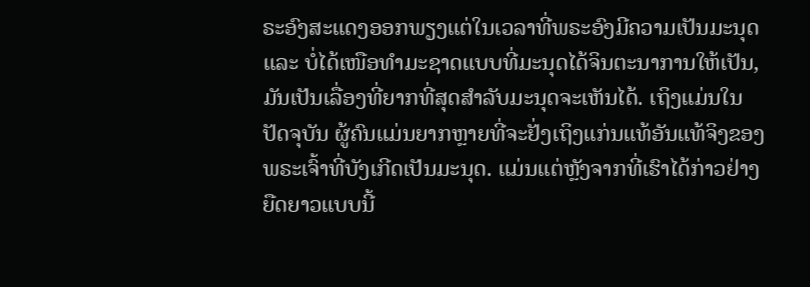ຣະອົງສະແດງອອກພຽງແຕ່ໃນເວລາທີ່ພຣະອົງມີຄວາມເປັນມະນຸດ ແລະ ບໍ່ໄດ້ເໜືອທຳມະຊາດແບບທີ່ມະນຸດໄດ້ຈິນຕະນາການໃຫ້ເປັນ, ມັນເປັນເລື່ອງທີ່ຍາກທີ່ສຸດສຳລັບມະນຸດຈະເຫັນໄດ້. ເຖິງແມ່ນໃນປັດຈຸບັນ ຜູ້ຄົນແມ່ນຍາກຫຼາຍທີ່ຈະຢັ່ງເຖິງແກ່ນແທ້ອັນແທ້ຈິງຂອງພຣະເຈົ້າທີ່ບັງເກີດເປັນມະນຸດ. ແມ່ນແຕ່ຫຼັງຈາກທີ່ເຮົາໄດ້ກ່າວຢ່າງຍືດຍາວແບບນີ້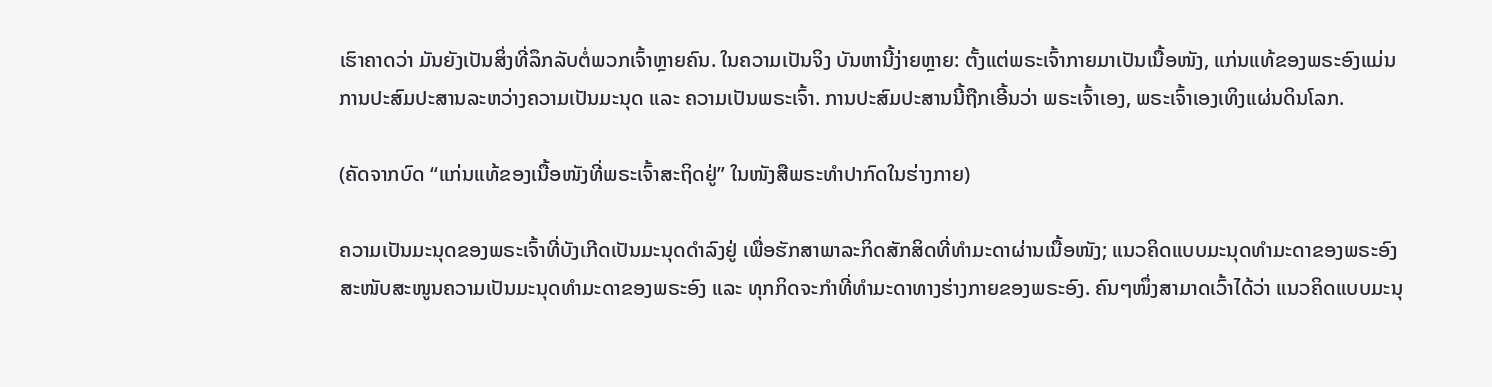ເຮົາຄາດວ່າ ມັນຍັງເປັນສິ່ງທີ່ລຶກລັບຕໍ່ພວກເຈົ້າຫຼາຍຄົນ. ໃນຄວາມເປັນຈິງ ບັນຫານີ້ງ່າຍຫຼາຍ: ຕັ້ງແຕ່ພຣະເຈົ້າກາຍມາເປັນເນື້ອໜັງ, ແກ່ນແທ້ຂອງພຣະອົງແມ່ນການປະສົມປະສານລະຫວ່າງຄວາມເປັນມະນຸດ ແລະ ຄວາມເປັນພຣະເຈົ້າ. ການປະສົມປະສານນີ້ຖືກເອີ້ນວ່າ ພຣະເຈົ້າເອງ, ພຣະເຈົ້າເອງເທິງແຜ່ນດິນໂລກ.

(ຄັດຈາກບົດ “ແກ່ນແທ້ຂອງເນື້ອໜັງທີ່ພຣະເຈົ້າສະຖິດຢູ່” ໃນໜັງສືພຣະທໍາປາກົດໃນຮ່າງກາຍ)

ຄວາມເປັນມະນຸດຂອງພຣະເຈົ້າທີ່ບັງເກີດເປັນມະນຸດດໍາລົງຢູ່ ເພື່ອຮັກສາພາລະກິດສັກສິດທີ່ທຳມະດາຜ່ານເນື້ອໜັງ; ແນວຄິດແບບມະນຸດທຳມະດາຂອງພຣະອົງສະໜັບສະໜູນຄວາມເປັນມະນຸດທຳມະດາຂອງພຣະອົງ ແລະ ທຸກກິດຈະກຳທີ່ທຳມະດາທາງຮ່າງກາຍຂອງພຣະອົງ. ຄົນໆໜຶ່ງສາມາດເວົ້າໄດ້ວ່າ ແນວຄິດແບບມະນຸ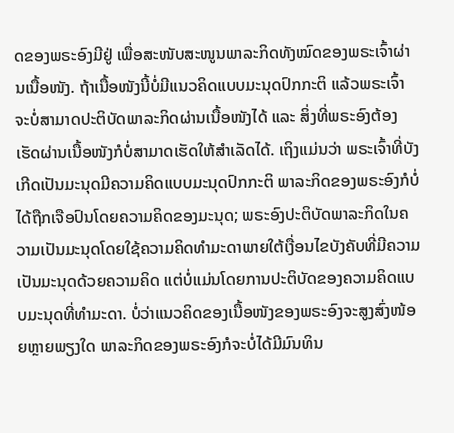ດຂອງພຣະອົງມີຢູ່ ເພື່ອສະໜັບສະໜູນພາລະກິດທັງໝົດຂອງພຣະເຈົ້າຜ່ານເນື້ອໜັງ. ຖ້າເນື້ອໜັງນີ້ບໍ່ມີແນວຄິດແບບມະນຸດປົກກະຕິ ແລ້ວພຣະເຈົ້າຈະບໍ່ສາມາດປະຕິບັດພາລະກິດຜ່ານເນື້ອໜັງໄດ້ ແລະ ສິ່ງທີ່ພຣະອົງຕ້ອງເຮັດຜ່ານເນື້ອໜັງກໍບໍ່ສາມາດເຮັດໃຫ້ສຳເລັດໄດ້. ເຖິງແມ່ນວ່າ ພຣະເຈົ້າທີ່ບັງເກີດເປັນມະນຸດມີຄວາມຄິດແບບມະນຸດປົກກະຕິ ພາລະກິດຂອງພຣະອົງກໍບໍ່ໄດ້ຖືກເຈືອປົນໂດຍຄວາມຄິດຂອງມະນຸດ; ພຣະອົງປະຕິບັດພາລະກິດໃນຄວາມເປັນມະນຸດໂດຍໃຊ້ຄວາມຄິດທຳມະດາພາຍໃຕ້ເງື່ອນໄຂບັງຄັບທີ່ມີຄວາມເປັນມະນຸດດ້ວຍຄວາມຄິດ ແຕ່ບໍ່ແມ່ນໂດຍການປະຕິບັດຂອງຄວາມຄິດແບບມະນຸດທີ່ທຳມະດາ. ບໍ່ວ່າແນວຄິດຂອງເນື້ອໜັງຂອງພຣະອົງຈະສູງສົ່ງໜ້ອຍຫຼາຍພຽງໃດ ພາລະກິດຂອງພຣະອົງກໍຈະບໍ່ໄດ້ມີມົນທິນ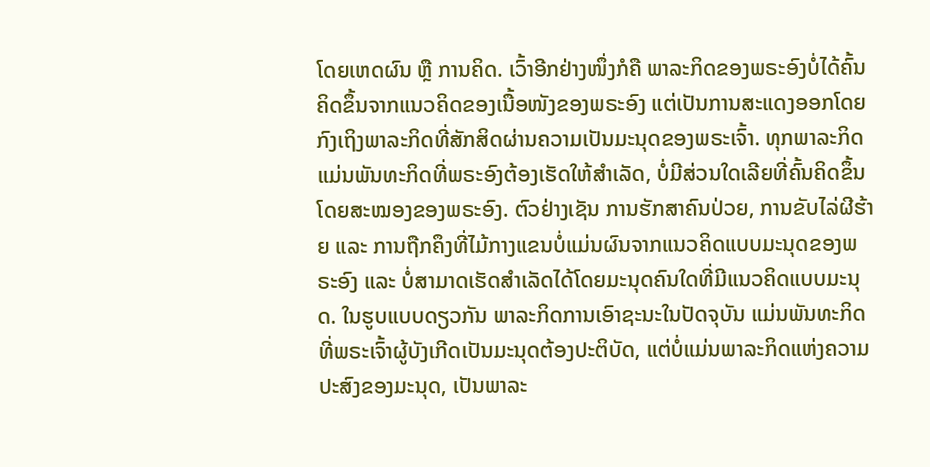ໂດຍເຫດຜົນ ຫຼື ການຄິດ. ເວົ້າອີກຢ່າງໜຶ່ງກໍຄື ພາລະກິດຂອງພຣະອົງບໍ່ໄດ້ຄົ້ນຄິດຂຶ້ນຈາກແນວຄິດຂອງເນື້ອໜັງຂອງພຣະອົງ ແຕ່ເປັນການສະແດງອອກໂດຍກົງເຖິງພາລະກິດທີ່ສັກສິດຜ່ານຄວາມເປັນມະນຸດຂອງພຣະເຈົ້າ. ທຸກພາລະກິດແມ່ນພັນທະກິດທີ່ພຣະອົງຕ້ອງເຮັດໃຫ້ສຳເລັດ, ບໍ່ມີສ່ວນໃດເລີຍທີ່ຄົ້ນຄິດຂຶ້ນໂດຍສະໝອງຂອງພຣະອົງ. ຕົວຢ່າງເຊັນ ການຮັກສາຄົນປ່ວຍ, ການຂັບໄລ່ຜີຮ້າຍ ແລະ ການຖືກຄຶງທີ່ໄມ້ກາງແຂນບໍ່ແມ່ນຜົນຈາກແນວຄິດແບບມະນຸດຂອງພຣະອົງ ແລະ ບໍ່ສາມາດເຮັດສຳເລັດໄດ້ໂດຍມະນຸດຄົນໃດທີ່ມີແນວຄິດແບບມະນຸດ. ໃນຮູບແບບດຽວກັນ ພາລະກິດການເອົາຊະນະໃນປັດຈຸບັນ ແມ່ນພັນທະກິດທີ່ພຣະເຈົ້າຜູ້ບັງເກີດເປັນມະນຸດຕ້ອງປະຕິບັດ, ແຕ່ບໍ່ແມ່ນພາລະກິດແຫ່ງຄວາມປະສົງຂອງມະນຸດ, ເປັນພາລະ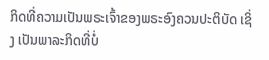ກິດທີ່ຄວາມເປັນພຣະເຈົ້າຂອງພຣະອົງຄວນປະຕິບັດ ເຊິ່ງ ເປັນພາລະກິດທີ່ບໍ່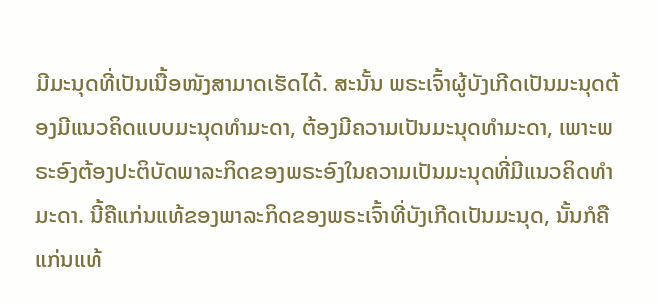ມີມະນຸດທີ່ເປັນເນື້ອໜັງສາມາດເຮັດໄດ້. ສະນັ້ນ ພຣະເຈົ້າຜູ້ບັງເກີດເປັນມະນຸດຕ້ອງມີແນວຄິດແບບມະນຸດທໍາມະດາ, ຕ້ອງມີຄວາມເປັນມະນຸດທຳມະດາ, ເພາະພຣະອົງຕ້ອງປະຕິບັດພາລະກິດຂອງພຣະອົງໃນຄວາມເປັນມະນຸດທີ່ມີແນວຄິດທຳມະດາ. ນີ້ຄືແກ່ນແທ້ຂອງພາລະກິດຂອງພຣະເຈົ້າທີ່ບັງເກີດເປັນມະນຸດ, ນັ້ນກໍຄື ແກ່ນແທ້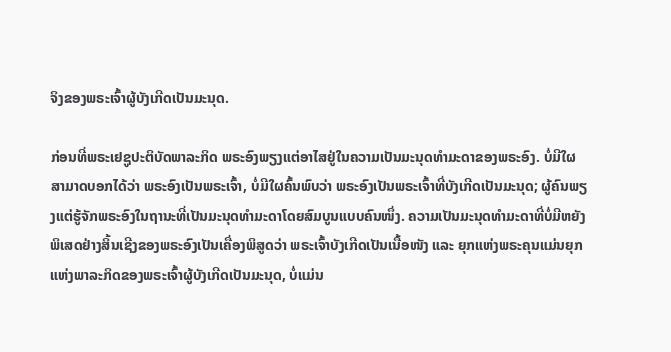ຈິງຂອງພຣະເຈົ້າຜູ້ບັງເກີດເປັນມະນຸດ.

ກ່ອນທີ່ພຣະເຢຊູປະຕິບັດພາລະກິດ ພຣະອົງພຽງແຕ່ອາໄສຢູ່ໃນຄວາມເປັນມະນຸດທຳມະດາຂອງພຣະອົງ. ບໍ່ມີໃຜສາມາດບອກໄດ້ວ່າ ພຣະອົງເປັນພຣະເຈົ້າ, ບໍ່ມີໃຜຄົ້ນພົບວ່າ ພຣະອົງເປັນພຣະເຈົ້າທີ່ບັງເກີດເປັນມະນຸດ; ຜູ້ຄົນພຽງແຕ່ຮູ້ຈັກພຣະອົງໃນຖານະທີ່ເປັນມະນຸດທຳມະດາໂດຍສົມບູນແບບຄົນໜຶ່ງ. ຄວາມເປັນມະນຸດທຳມະດາທີ່ບໍ່ມີຫຍັງພິເສດຢ່າງສິ້ນເຊີງຂອງພຣະອົງເປັນເຄື່ອງພິສູດວ່າ ພຣະເຈົ້າບັງເກີດເປັນເນື້ອໜັງ ແລະ ຍຸກແຫ່ງພຣະຄຸນແມ່ນຍຸກແຫ່ງພາລະກິດຂອງພຣະເຈົ້າຜູ້ບັງເກີດເປັນມະນຸດ, ບໍ່ແມ່ນ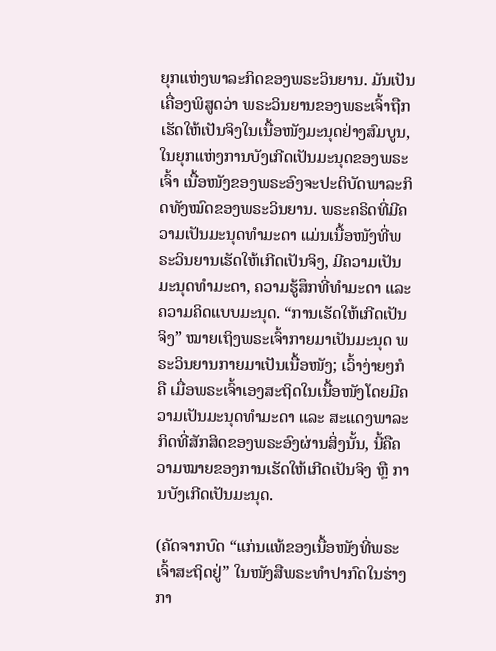ຍຸກແຫ່ງພາລະກິດຂອງພຣະວິນຍານ. ມັນເປັນເຄື່ອງພິສູດວ່າ ພຣະວິນຍານຂອງພຣະເຈົ້າຖືກເຮັດໃຫ້ເປັນຈິງໃນເນື້ອໜັງມະນຸດຢ່າງສົມບູນ, ໃນຍຸກແຫ່ງການບັງເກີດເປັນມະນຸດຂອງພຣະເຈົ້າ ເນື້ອໜັງຂອງພຣະອົງຈະປະຕິບັດພາລະກິດທັງໝົດຂອງພຣະວິນຍານ. ພຣະຄຣິດທີ່ມີຄວາມເປັນມະນຸດທຳມະດາ ແມ່ນເນື້ອໜັງທີ່ພຣະວິນຍານເຮັດໃຫ້ເກີດເປັນຈິງ, ມີຄວາມເປັນມະນຸດທຳມະດາ, ຄວາມຮູ້ສຶກທີ່ທຳມະດາ ແລະ ຄວາມຄິດແບບມະນຸດ. “ການເຮັດໃຫ້ເກີດເປັນຈິງ” ໝາຍເຖິງພຣະເຈົ້າກາຍມາເປັນມະນຸດ ພຣະວິນຍານກາຍມາເປັນເນື້ອໜັງ; ເວົ້າງ່າຍໆກໍຄື ເມື່ອພຣະເຈົ້າເອງສະຖິດໃນເນື້ອໜັງໂດຍມີຄວາມເປັນມະນຸດທຳມະດາ ແລະ ສະແດງພາລະກິດທີ່ສັກສິດຂອງພຣະອົງຜ່ານສິ່ງນັ້ນ, ນີ້ຄືຄວາມໝາຍຂອງການເຮັດໃຫ້ເກີດເປັນຈິງ ຫຼື ການບັງເກີດເປັນມະນຸດ.

(ຄັດຈາກບົດ “ແກ່ນແທ້ຂອງເນື້ອໜັງທີ່ພຣະເຈົ້າສະຖິດຢູ່” ໃນໜັງສືພຣະທໍາປາກົດໃນຮ່າງກາ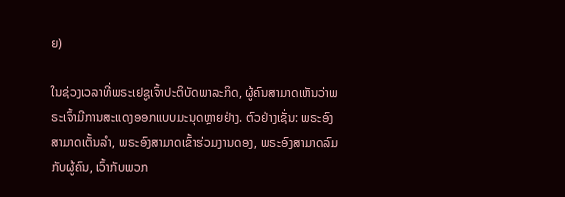ຍ)

ໃນຊ່ວງເວລາທີ່ພຣະເຢຊູເຈົ້າປະຕິບັດພາລະກິດ, ຜູ້ຄົນສາມາດເຫັນວ່າພຣະເຈົ້າມີການສະແດງອອກແບບມະນຸດຫຼາຍຢ່າງ. ຕົວຢ່າງເຊັ່ນ: ພຣະອົງສາມາດເຕັ້ນລໍາ, ພຣະອົງສາມາດເຂົ້າຮ່ວມງານດອງ, ພຣະອົງສາມາດລົມກັບຜູ້ຄົນ, ເວົ້າກັບພວກ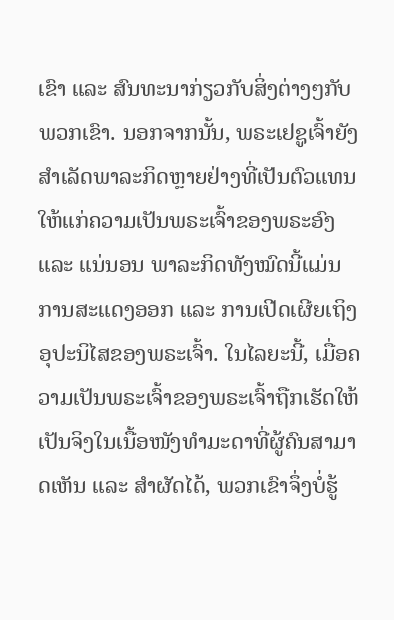ເຂົາ ແລະ ສົນທະນາກ່ຽວກັບສິ່ງຕ່າງໆກັບພວກເຂົາ. ນອກຈາກນັ້ນ, ພຣະເຢຊູເຈົ້າຍັງສຳເລັດພາລະກິດຫຼາຍຢ່າງທີ່ເປັນຕົວແທນໃຫ້ແກ່ຄວາມເປັນພຣະເຈົ້າຂອງພຣະອົງ ແລະ ແນ່ນອນ ພາລະກິດທັງໝົດນີ້ແມ່ນການສະແດງອອກ ແລະ ການເປີດເຜີຍເຖິງອຸປະນິໄສຂອງພຣະເຈົ້າ. ໃນໄລຍະນີ້, ເມື່ອຄວາມເປັນພຣະເຈົ້າຂອງພຣະເຈົ້າຖືກເຮັດໃຫ້ເປັນຈິງໃນເນື້ອໜັງທຳມະດາທີ່ຜູ້ຄົນສາມາດເຫັນ ແລະ ສຳຜັດໄດ້, ພວກເຂົາຈຶ່ງບໍ່ຮູ້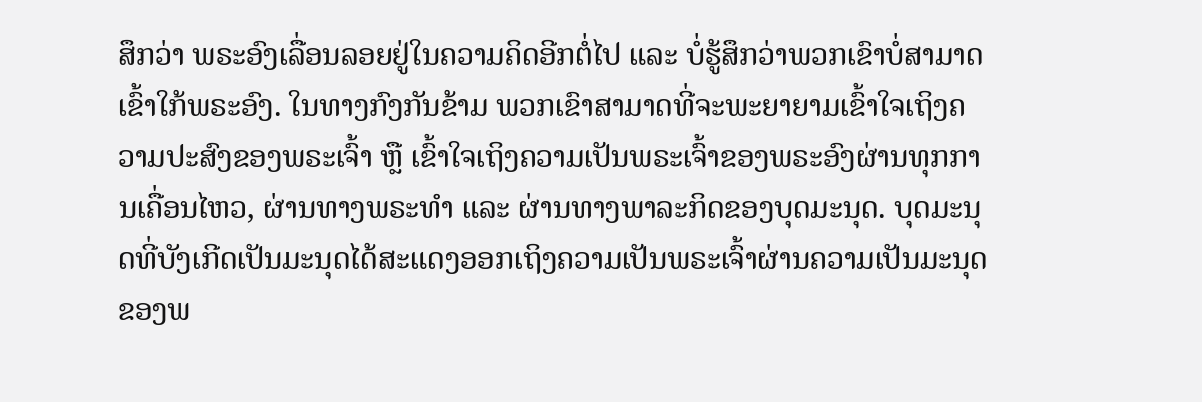ສຶກວ່າ ພຣະອົງເລື່ອນລອຍຢູ່ໃນຄວາມຄິດອີກຕໍ່ໄປ ແລະ ບໍ່ຮູ້ສຶກວ່າພວກເຂົາບໍ່ສາມາດເຂົ້າໃກ້ພຣະອົງ. ໃນທາງກົງກັນຂ້າມ ພວກເຂົາສາມາດທີ່ຈະພະຍາຍາມເຂົ້າໃຈເຖິງຄວາມປະສົງຂອງພຣະເຈົ້າ ຫຼື ເຂົ້າໃຈເຖິງຄວາມເປັນພຣະເຈົ້າຂອງພຣະອົງຜ່ານທຸກການເຄື່ອນໄຫວ, ຜ່ານທາງພຣະທຳ ແລະ ຜ່ານທາງພາລະກິດຂອງບຸດມະນຸດ. ບຸດມະນຸດທີ່ບັງເກີດເປັນມະນຸດໄດ້ສະແດງອອກເຖິງຄວາມເປັນພຣະເຈົ້າຜ່ານຄວາມເປັນມະນຸດຂອງພ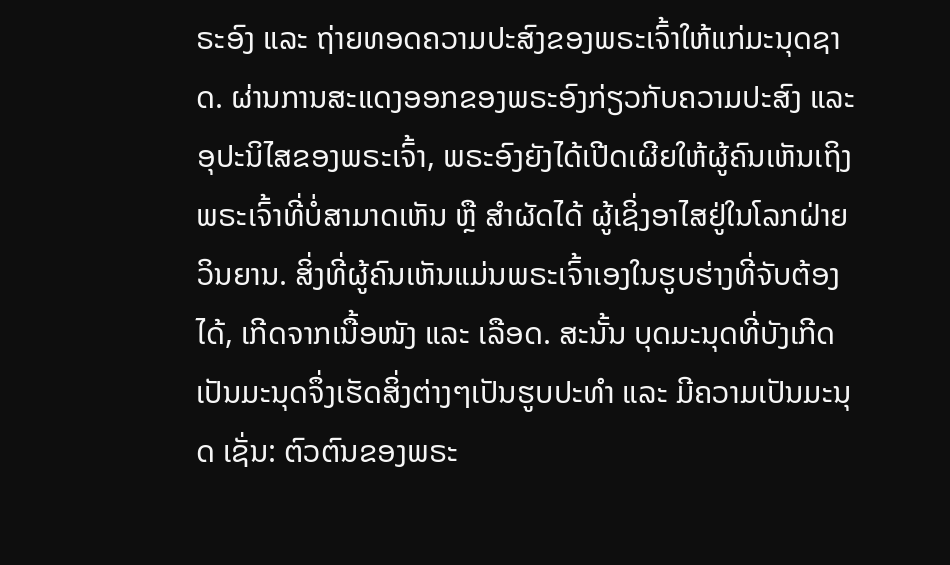ຣະອົງ ແລະ ຖ່າຍທອດຄວາມປະສົງຂອງພຣະເຈົ້າໃຫ້ແກ່ມະນຸດຊາດ. ຜ່ານການສະແດງອອກຂອງພຣະອົງກ່ຽວກັບຄວາມປະສົງ ແລະ ອຸປະນິໄສຂອງພຣະເຈົ້າ, ພຣະອົງຍັງໄດ້ເປີດເຜີຍໃຫ້ຜູ້ຄົນເຫັນເຖິງພຣະເຈົ້າທີ່ບໍ່ສາມາດເຫັນ ຫຼື ສຳຜັດໄດ້ ຜູ້ເຊິ່ງອາໄສຢູ່ໃນໂລກຝ່າຍວິນຍານ. ສິ່ງທີ່ຜູ້ຄົນເຫັນແມ່ນພຣະເຈົ້າເອງໃນຮູບຮ່າງທີ່ຈັບຕ້ອງໄດ້, ເກີດຈາກເນື້ອໜັງ ແລະ ເລືອດ. ສະນັ້ນ ບຸດມະນຸດທີ່ບັງເກີດເປັນມະນຸດຈຶ່ງເຮັດສິ່ງຕ່າງໆເປັນຮູບປະທຳ ແລະ ມີຄວາມເປັນມະນຸດ ເຊັ່ນ: ຕົວຕົນຂອງພຣະ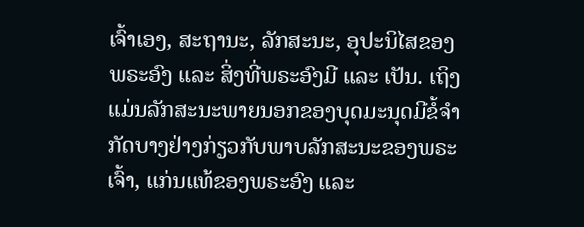ເຈົ້າເອງ, ສະຖານະ, ລັກສະນະ, ອຸປະນິໄສຂອງພຣະອົງ ແລະ ສິ່ງທີ່ພຣະອົງມີ ແລະ ເປັນ. ເຖິງແມ່ນລັກສະນະພາຍນອກຂອງບຸດມະນຸດມີຂໍ້ຈຳກັດບາງຢ່າງກ່ຽວກັບພາບລັກສະນະຂອງພຣະເຈົ້າ, ແກ່ນແທ້ຂອງພຣະອົງ ແລະ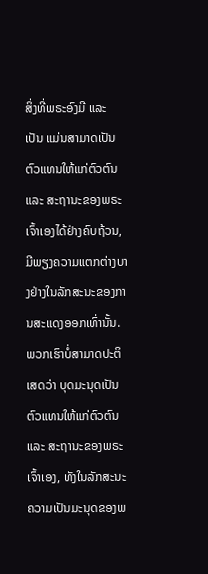ສິ່ງທີ່ພຣະອົງມີ ແລະ ເປັນ ແມ່ນສາມາດເປັນຕົວແທນໃຫ້ແກ່ຕົວຕົນ ແລະ ສະຖານະຂອງພຣະເຈົ້າເອງໄດ້ຢ່າງຄົບຖ້ວນ, ມີພຽງຄວາມແຕກຕ່າງບາງຢ່າງໃນລັກສະນະຂອງການສະແດງອອກເທົ່ານັ້ນ. ພວກເຮົາບໍ່ສາມາດປະຕິເສດວ່າ ບຸດມະນຸດເປັນຕົວແທນໃຫ້ແກ່ຕົວຕົນ ແລະ ສະຖານະຂອງພຣະເຈົ້າເອງ, ທັງໃນລັກສະນະຄວາມເປັນມະນຸດຂອງພ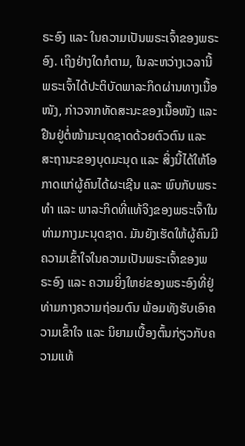ຣະອົງ ແລະ ໃນຄວາມເປັນພຣະເຈົ້າຂອງພຣະອົງ. ເຖິງຢ່າງໃດກໍຕາມ, ໃນລະຫວ່າງເວລານີ້ ພຣະເຈົ້າໄດ້ປະຕິບັດພາລະກິດຜ່ານທາງເນື້ອໜັງ, ກ່າວຈາກທັດສະນະຂອງເນື້ອໜັງ ແລະ ຢືນຢູ່ຕໍ່ໜ້າມະນຸດຊາດດ້ວຍຕົວຕົນ ແລະ ສະຖານະຂອງບຸດມະນຸດ ແລະ ສິ່ງນີ້ໄດ້ໃຫ້ໂອກາດແກ່ຜູ້ຄົນໄດ້ຜະເຊີນ ແລະ ພົບກັບພຣະທຳ ແລະ ພາລະກິດທີ່ແທ້ຈິງຂອງພຣະເຈົ້າໃນທ່າມກາງມະນຸດຊາດ. ມັນຍັງເຮັດໃຫ້ຜູ້ຄົນມີຄວາມເຂົ້າໃຈໃນຄວາມເປັນພຣະເຈົ້າຂອງພຣະອົງ ແລະ ຄວາມຍິ່ງໃຫຍ່ຂອງພຣະອົງທີ່ຢູ່ທ່າມກາງຄວາມຖ່ອມຕົນ ພ້ອມທັງຮັບເອົາຄວາມເຂົ້າໃຈ ແລະ ນິຍາມເບື້ອງຕົ້ນກ່ຽວກັບຄວາມແທ້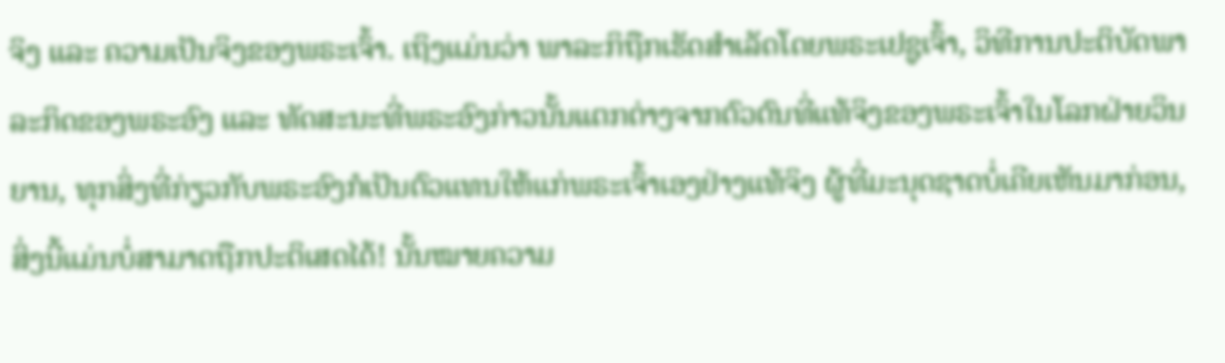ຈິງ ແລະ ຄວາມເປັນຈິງຂອງພຣະເຈົ້າ. ເຖິງແມ່ນວ່າ ພາລະກິຖືກເຮັດສໍາເລັດໂດຍພຣະເຢຊູເຈົ້າ, ວິທີການປະຕິບັດພາລະກິດຂອງພຣະອົງ ແລະ ທັດສະນະທີ່ພຣະອົງກ່າວນັ້ນແຕກຕ່າງຈາກຕົວຕົນທີ່ແທ້ຈິງຂອງພຣະເຈົ້າໃນໂລກຝ່າຍວິນຍານ, ທຸກສິ່ງທີ່ກ່ຽວກັບພຣະອົງກໍເປັນຕົວແທນໃຫ້ແກ່ພຣະເຈົ້າເອງຢ່າງແທ້ຈິງ ຜູ້ທີ່ມະນຸດຊາດບໍ່ເຄີຍເຫັນມາກ່ອນ, ສິ່ງນີ້ແມ່ນບໍ່ສາມາດຖືກປະຕິເສດໄດ້! ນັ້ນໝາຍຄວາມ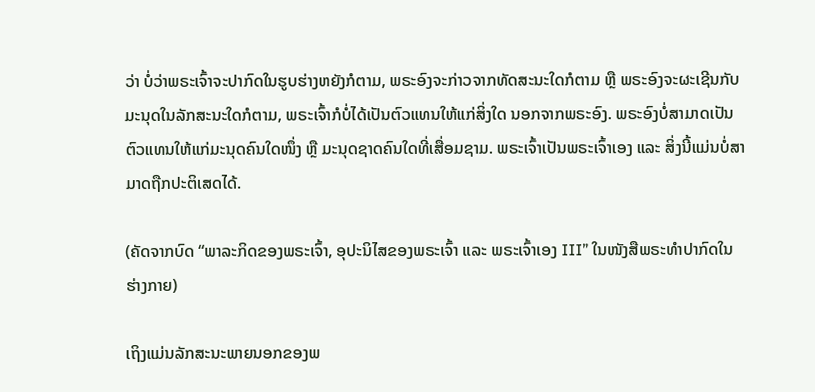ວ່າ ບໍ່ວ່າພຣະເຈົ້າຈະປາກົດໃນຮູບຮ່າງຫຍັງກໍຕາມ, ພຣະອົງຈະກ່າວຈາກທັດສະນະໃດກໍຕາມ ຫຼື ພຣະອົງຈະຜະເຊີນກັບມະນຸດໃນລັກສະນະໃດກໍຕາມ, ພຣະເຈົ້າກໍບໍ່ໄດ້ເປັນຕົວແທນໃຫ້ແກ່ສິ່ງໃດ ນອກຈາກພຣະອົງ. ພຣະອົງບໍ່ສາມາດເປັນຕົວແທນໃຫ້ແກ່ມະນຸດຄົນໃດໜຶ່ງ ຫຼື ມະນຸດຊາດຄົນໃດທີ່ເສື່ອມຊາມ. ພຣະເຈົ້າເປັນພຣະເຈົ້າເອງ ແລະ ສິ່ງນີ້ແມ່ນບໍ່ສາມາດຖືກປະຕິເສດໄດ້.

(ຄັດຈາກບົດ “ພາລະກິດຂອງພຣະເຈົ້າ, ອຸປະນິໄສຂອງພຣະເຈົ້າ ແລະ ພຣະເຈົ້າເອງ III” ໃນໜັງສືພຣະທໍາປາກົດໃນຮ່າງກາຍ)

ເຖິງແມ່ນລັກສະນະພາຍນອກຂອງພ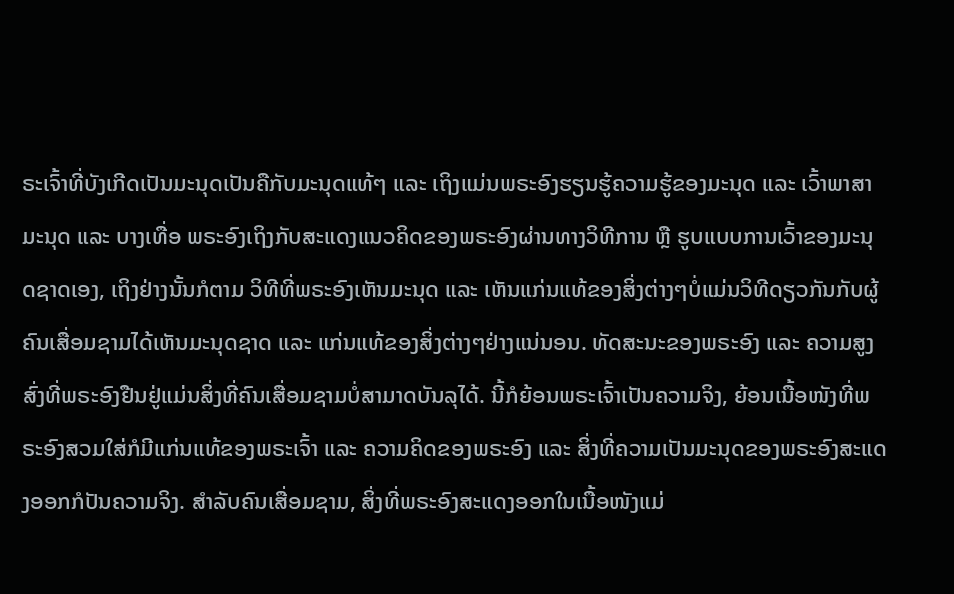ຣະເຈົ້າທີ່ບັງເກີດເປັນມະນຸດເປັນຄືກັບມະນຸດແທ້ໆ ແລະ ເຖິງແມ່ນພຣະອົງຮຽນຮູ້ຄວາມຮູ້ຂອງມະນຸດ ແລະ ເວົ້າພາສາມະນຸດ ແລະ ບາງເທື່ອ ພຣະອົງເຖິງກັບສະແດງແນວຄິດຂອງພຣະອົງຜ່ານທາງວິທີການ ຫຼື ຮູບແບບການເວົ້າຂອງມະນຸດຊາດເອງ, ເຖິງຢ່າງນັ້ນກໍຕາມ ວິທີທີ່ພຣະອົງເຫັນມະນຸດ ແລະ ເຫັນແກ່ນແທ້ຂອງສິ່ງຕ່າງໆບໍ່ແມ່ນວິທີດຽວກັນກັບຜູ້ຄົນເສື່ອມຊາມໄດ້ເຫັນມະນຸດຊາດ ແລະ ແກ່ນແທ້ຂອງສິ່ງຕ່າງໆຢ່າງແນ່ນອນ. ທັດສະນະຂອງພຣະອົງ ແລະ ຄວາມສູງສົ່ງທີ່ພຣະອົງຢືນຢູ່ແມ່ນສິ່ງທີ່ຄົນເສື່ອມຊາມບໍ່ສາມາດບັນລຸໄດ້. ນີ້ກໍຍ້ອນພຣະເຈົ້າເປັນຄວາມຈິງ, ຍ້ອນເນື້ອໜັງທີ່ພຣະອົງສວມໃສ່ກໍມີແກ່ນແທ້ຂອງພຣະເຈົ້າ ແລະ ຄວາມຄິດຂອງພຣະອົງ ແລະ ສິ່ງທີ່ຄວາມເປັນມະນຸດຂອງພຣະອົງສະແດງອອກກໍປັນຄວາມຈິງ. ສຳລັບຄົນເສື່ອມຊາມ, ສິ່ງທີ່ພຣະອົງສະແດງອອກໃນເນື້ອໜັງແມ່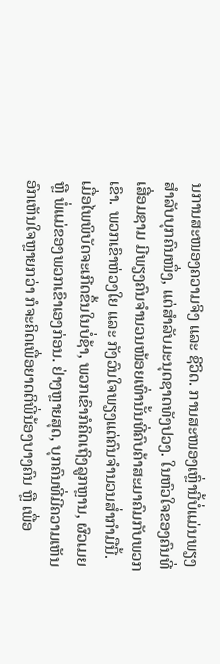ນການສະໜອງຄວາມຈິງ ແລະ ຊີວິດ. ການສະໜອງເຫຼົ່ານີ້ບໍ່ແມ່ນພຽງສຳລັບບຸກຄົນໜຶ່ງ, ແຕ່ສຳລັບມະນຸດຊາດທັງປວງ. ໃນຫົວໃຈຂອງຄົນທີ່ເສື່ອມຊາມ ມີພຽງຄົນຈຳນວນໜ້ອຍເທົ່ານັ້ນທີ່ຄົບຄ້າສະມາຄົມກັບພວກເຂົາ. ພວກເຂົາຫ່ວງໃຍ ແລະ ກັງວົນໃຈພຽງແຕ່ຄົນຈຳນວນສໍ່າກຳມືນີ້. ເມື່ອໄພພິບັດຈະເກີດຂຶ້ນໃນບໍ່ຊ້າ, ພວກເຂົາກໍຄິດເຖິງລູກຫຼານ, ຜົວເມຍ ຫຼື ພໍ່ແມ່ຂອງພວກເຂົາເອງກ່ອນ. ຢ່າງຫຼາຍສຸດ, ບຸກຄົນທີ່ມີຄວາມເຫັນອົກເຫັນໃຈຫຼາຍກວ່າ ກໍຈະຄິດເພື່ອຍາດຕິພີ່ນ້ອງບາງຄົນ ຫຼື ເພື່ອ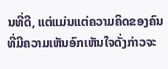ນທີ່ດີ, ແຕ່ແມ່ນແຕ່ຄວາມຄິດຂອງຄົນທີ່ມີຄວາມເຫັນອົກເຫັນໃຈດັ່ງກ່າວຈະ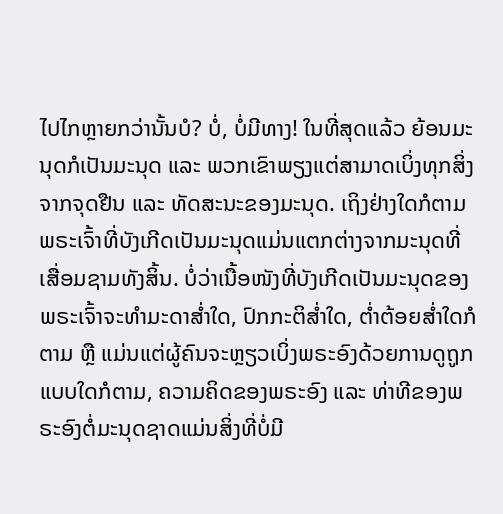ໄປໄກຫຼາຍກວ່ານັ້ນບໍ? ບໍ່, ບໍ່ມີທາງ! ໃນທີ່ສຸດແລ້ວ ຍ້ອນມະນຸດກໍເປັນມະນຸດ ແລະ ພວກເຂົາພຽງແຕ່ສາມາດເບິ່ງທຸກສິ່ງຈາກຈຸດຢືນ ແລະ ທັດສະນະຂອງມະນຸດ. ເຖິງຢ່າງໃດກໍຕາມ ພຣະເຈົ້າທີ່ບັງເກີດເປັນມະນຸດແມ່ນແຕກຕ່າງຈາກມະນຸດທີ່ເສື່ອມຊາມທັງສິ້ນ. ບໍ່ວ່າເນື້ອໜັງທີ່ບັງເກີດເປັນມະນຸດຂອງພຣະເຈົ້າຈະທຳມະດາສໍ່າໃດ, ປົກກະຕິສໍ່າໃດ, ຕໍ່າຕ້ອຍສໍ່າໃດກໍຕາມ ຫຼື ແມ່ນແຕ່ຜູ້ຄົນຈະຫຼຽວເບິ່ງພຣະອົງດ້ວຍການດູຖູກແບບໃດກໍຕາມ, ຄວາມຄິດຂອງພຣະອົງ ແລະ ທ່າທີຂອງພຣະອົງຕໍ່ມະນຸດຊາດແມ່ນສິ່ງທີ່ບໍ່ມີ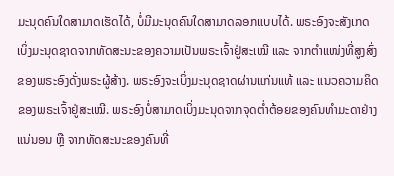ມະນຸດຄົນໃດສາມາດເຮັດໄດ້, ບໍ່ມີມະນຸດຄົນໃດສາມາດລອກແບບໄດ້. ພຣະອົງຈະສັງເກດເບິ່ງມະນຸດຊາດຈາກທັດສະນະຂອງຄວາມເປັນພຣະເຈົ້າຢູ່ສະເໝີ ແລະ ຈາກຕໍາແໜ່ງທີ່ສູງສົ່ງຂອງພຣະອົງດັ່ງພຣະຜູ້ສ້າງ. ພຣະອົງຈະເບິ່ງມະນຸດຊາດຜ່ານແກ່ນແທ້ ແລະ ແນວຄວາມຄິດຂອງພຣະເຈົ້າຢູ່ສະເໝີ. ພຣະອົງບໍ່ສາມາດເບິ່ງມະນຸດຈາກຈຸດຕໍ່າຕ້ອຍຂອງຄົນທຳມະດາຢ່າງແນ່ນອນ ຫຼື ຈາກທັດສະນະຂອງຄົນທີ່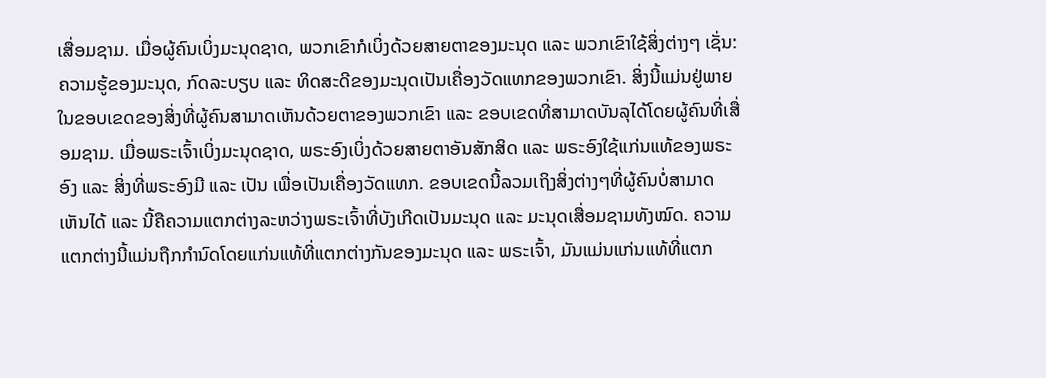ເສື່ອມຊາມ. ເມື່ອຜູ້ຄົນເບິ່ງມະນຸດຊາດ, ພວກເຂົາກໍເບິ່ງດ້ວຍສາຍຕາຂອງມະນຸດ ແລະ ພວກເຂົາໃຊ້ສິ່ງຕ່າງໆ ເຊັ່ນ: ຄວາມຮູ້ຂອງມະນຸດ, ກົດລະບຽບ ແລະ ທິດສະດີຂອງມະນຸດເປັນເຄື່ອງວັດແທກຂອງພວກເຂົາ. ສິ່ງນີ້ແມ່ນຢູ່ພາຍໃນຂອບເຂດຂອງສິ່ງທີ່ຜູ້ຄົນສາມາດເຫັນດ້ວຍຕາຂອງພວກເຂົາ ແລະ ຂອບເຂດທີ່ສາມາດບັນລຸໄດ້ໂດຍຜູ້ຄົນທີ່ເສື່ອມຊາມ. ເມື່ອພຣະເຈົ້າເບິ່ງມະນຸດຊາດ, ພຣະອົງເບິ່ງດ້ວຍສາຍຕາອັນສັກສິດ ແລະ ພຣະອົງໃຊ້ແກ່ນແທ້ຂອງພຣະອົງ ແລະ ສິ່ງທີ່ພຣະອົງມີ ແລະ ເປັນ ເພື່ອເປັນເຄື່ອງວັດແທກ. ຂອບເຂດນີ້ລວມເຖິງສິ່ງຕ່າງໆທີ່ຜູ້ຄົນບໍ່ສາມາດເຫັນໄດ້ ແລະ ນີ້ຄືຄວາມແຕກຕ່າງລະຫວ່າງພຣະເຈົ້າທີ່ບັງເກີດເປັນມະນຸດ ແລະ ມະນຸດເສື່ອມຊາມທັງໝົດ. ຄວາມແຕກຕ່າງນີ້ແມ່ນຖືກກຳນົດໂດຍແກ່ນແທ້ທີ່ແຕກຕ່າງກັນຂອງມະນຸດ ແລະ ພຣະເຈົ້າ, ມັນແມ່ນແກ່ນແທ້ທີ່ແຕກ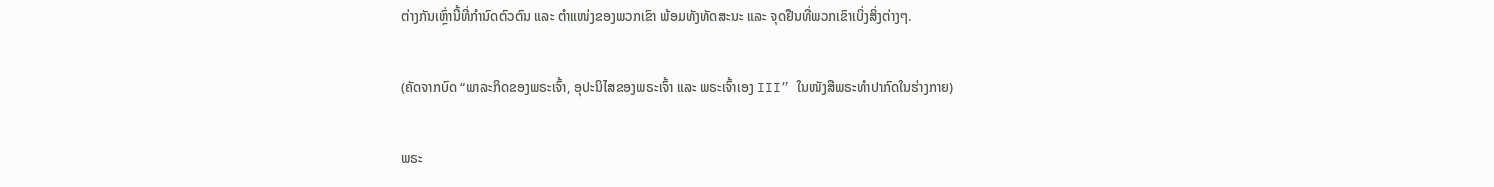ຕ່າງກັນເຫຼົ່ານີ້ທີ່ກຳນົດຕົວຕົນ ແລະ ຕໍາແໜ່ງຂອງພວກເຂົາ ພ້ອມທັງທັດສະນະ ແລະ ຈຸດຢືນທີ່ພວກເຂົາເບິ່ງສິ່ງຕ່າງໆ.

(ຄັດຈາກບົດ “ພາລະກິດຂອງພຣະເຈົ້າ, ອຸປະນິໄສຂອງພຣະເຈົ້າ ແລະ ພຣະເຈົ້າເອງ III” ໃນໜັງສືພຣະທໍາປາກົດໃນຮ່າງກາຍ)

ພຣະ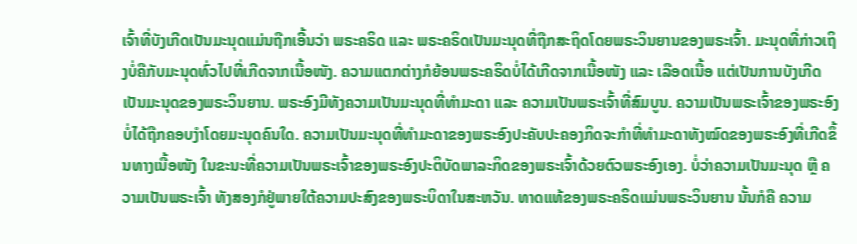ເຈົ້າທີ່ບັງເກີດເປັນມະນຸດແມ່ນຖືກເອີ້ນວ່າ ພຣະຄຣິດ ແລະ ພຣະຄຣິດເປັນມະນຸດທີ່ຖືກສະຖິດໂດຍພຣະວິນຍານຂອງພຣະເຈົ້າ. ມະນຸດທີ່ກ່າວເຖິງບໍ່ຄືກັບມະນຸດທົ່ວໄປທີ່ເກີດຈາກເນື້ອໜັງ. ຄວາມແຕກຕ່າງກໍຍ້ອນພຣະຄຣິດບໍ່ໄດ້ເກີດຈາກເນື້ອໜັງ ແລະ ເລືອດເນື້ອ ແຕ່ເປັນການບັງເກີດເປັນມະນຸດຂອງພຣະວິນຍານ. ພຣະອົງມີທັງຄວາມເປັນມະນຸດທີ່ທຳມະດາ ແລະ ຄວາມເປັນພຣະເຈົ້າທີ່ສົມບູນ. ຄວາມເປັນພຣະເຈົ້າຂອງພຣະອົງບໍ່ໄດ້ຖືກຄອບງໍາໂດຍມະນຸດຄົນໃດ. ຄວາມເປັນມະນຸດທີ່ທຳມະດາຂອງພຣະອົງປະຄັບປະຄອງກິດຈະກຳທີ່ທຳມະດາທັງໝົດຂອງພຣະອົງທີ່ເກີດຂຶ້ນທາງເນື້ອໜັງ ໃນຂະນະທີ່ຄວາມເປັນພຣະເຈົ້າຂອງພຣະອົງປະຕິບັດພາລະກິດຂອງພຣະເຈົ້າດ້ວຍຕົວພຣະອົງເອງ. ບໍ່ວ່າຄວາມເປັນມະນຸດ ຫຼື ຄວາມເປັນພຣະເຈົ້າ ທັງສອງກໍຢູ່ພາຍໃຕ້ຄວາມປະສົງຂອງພຣະບິດາໃນສະຫວັນ. ທາດແທ້ຂອງພຣະຄຣິດແມ່ນພຣະວິນຍານ ນັ້ນກໍຄື ຄວາມ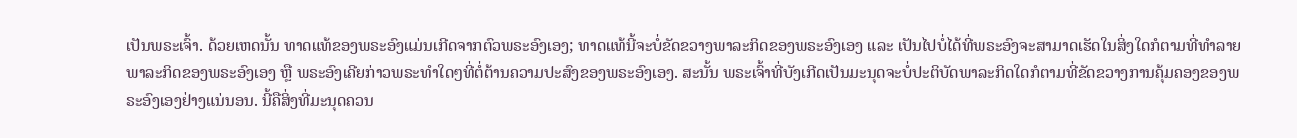ເປັນພຣະເຈົ້າ. ດ້ວຍເຫດນັ້ນ ທາດແທ້ຂອງພຣະອົງແມ່ນເກີດຈາກຕົວພຣະອົງເອງ; ທາດແທ້ນີ້ຈະບໍ່ຂັດຂວາງພາລະກິດຂອງພຣະອົງເອງ ແລະ ເປັນໄປບໍ່ໄດ້ທີ່ພຣະອົງຈະສາມາດເຮັດໃນສິ່ງໃດກໍຕາມທີ່ທຳລາຍພາລະກິດຂອງພຣະອົງເອງ ຫຼື ພຣະອົງເຄີຍກ່າວພຣະທຳໃດໆທີ່ຕໍ່ຕ້ານຄວາມປະສົງຂອງພຣະອົງເອງ. ສະນັ້ນ ພຣະເຈົ້າທີ່ບັງເກີດເປັນມະນຸດຈະບໍ່ປະຕິບັດພາລະກິດໃດກໍຕາມທີ່ຂັດຂວາງການຄຸ້ມຄອງຂອງພຣະອົງເອງຢ່າງແນ່ນອນ. ນີ້ຄືສິ່ງທີ່ມະນຸດຄວນ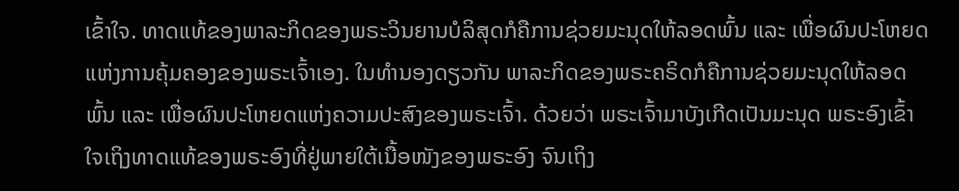ເຂົ້າໃຈ. ທາດແທ້ຂອງພາລະກິດຂອງພຣະວິນຍານບໍລິສຸດກໍຄືການຊ່ວຍມະນຸດໃຫ້ລອດພົ້ນ ແລະ ເພື່ອຜົນປະໂຫຍດແຫ່ງການຄຸ້ມຄອງຂອງພຣະເຈົ້າເອງ. ໃນທຳນອງດຽວກັນ ພາລະກິດຂອງພຣະຄຣິດກໍຄືການຊ່ວຍມະນຸດໃຫ້ລອດພົ້ນ ແລະ ເພື່ອຜົນປະໂຫຍດແຫ່ງຄວາມປະສົງຂອງພຣະເຈົ້າ. ດ້ວຍວ່າ ພຣະເຈົ້າມາບັງເກີດເປັນມະນຸດ ພຣະອົງເຂົ້າໃຈເຖິງທາດແທ້ຂອງພຣະອົງທີ່ຢູ່ພາຍໃຕ້ເນື້ອໜັງຂອງພຣະອົງ ຈົນເຖິງ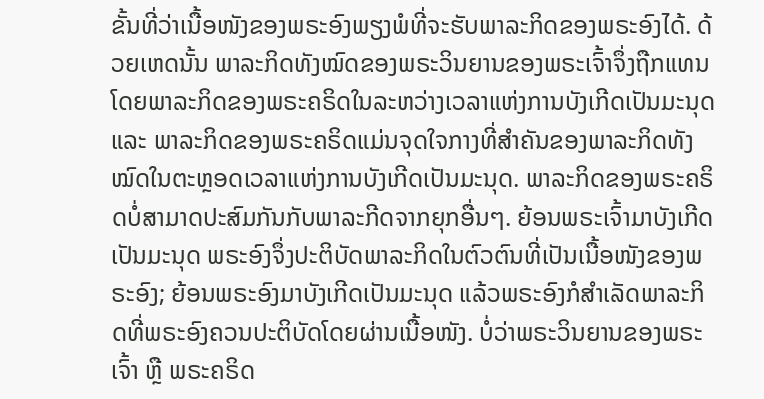ຂັ້ນທີ່ວ່າເນື້ອໜັງຂອງພຣະອົງພຽງພໍທີ່ຈະຮັບພາລະກິດຂອງພຣະອົງໄດ້. ດ້ວຍເຫດນັ້ນ ພາລະກິດທັງໝົດຂອງພຣະວິນຍານຂອງພຣະເຈົ້າຈຶ່ງຖືກແທນໂດຍພາລະກິດຂອງພຣະຄຣິດໃນລະຫວ່າງເວລາແຫ່ງການບັງເກີດເປັນມະນຸດ ແລະ ພາລະກິດຂອງພຣະຄຣິດແມ່ນຈຸດໃຈກາງທີ່ສໍາຄັນຂອງພາລະກິດທັງໝົດໃນຕະຫຼອດເວລາແຫ່ງການບັງເກີດເປັນມະນຸດ. ພາລະກິດຂອງພຣະຄຣິດບໍ່ສາມາດປະສົມກັນກັບພາລະກີດຈາກຍຸກອື່ນໆ. ຍ້ອນພຣະເຈົ້າມາບັງເກີດເປັນມະນຸດ ພຣະອົງຈຶ່ງປະຕິບັດພາລະກິດໃນຕົວຕົນທີ່ເປັນເນື້ອໜັງຂອງພຣະອົງ; ຍ້ອນພຣະອົງມາບັງເກີດເປັນມະນຸດ ແລ້ວພຣະອົງກໍສຳເລັດພາລະກິດທີ່ພຣະອົງຄວນປະຕິບັດໂດຍຜ່ານເນື້ອໜັງ. ບໍ່ວ່າພຣະວິນຍານຂອງພຣະເຈົ້າ ຫຼື ພຣະຄຣິດ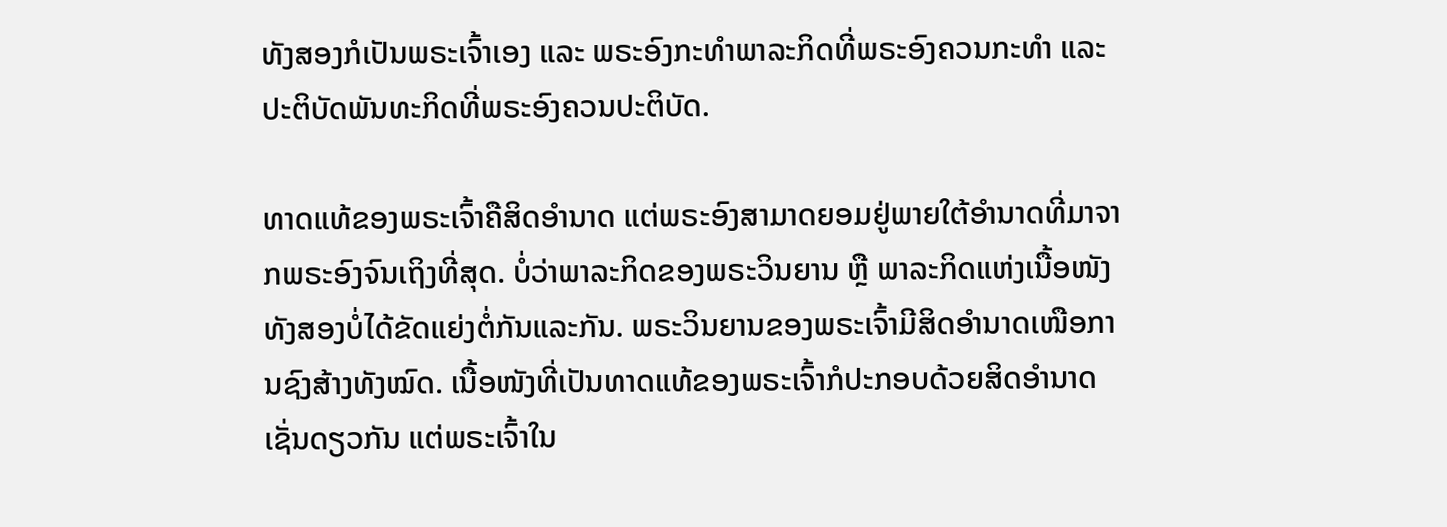ທັງສອງກໍເປັນພຣະເຈົ້າເອງ ແລະ ພຣະອົງກະທໍາພາລະກິດທີ່ພຣະອົງຄວນກະທໍາ ແລະ ປະຕິບັດພັນທະກິດທີ່ພຣະອົງຄວນປະຕິບັດ.

ທາດແທ້ຂອງພຣະເຈົ້າຄືສິດອຳນາດ ແຕ່ພຣະອົງສາມາດຍອມຢູ່ພາຍໃຕ້ອຳນາດທີ່ມາຈາກພຣະອົງຈົນເຖິງທີ່ສຸດ. ບໍ່ວ່າພາລະກິດຂອງພຣະວິນຍານ ຫຼື ພາລະກິດແຫ່ງເນື້ອໜັງ ທັງສອງບໍ່ໄດ້ຂັດແຍ່ງຕໍ່ກັນແລະກັນ. ພຣະວິນຍານຂອງພຣະເຈົ້າມີສິດອຳນາດເໜືອການຊົງສ້າງທັງໝົດ. ເນື້ອໜັງທີ່ເປັນທາດແທ້ຂອງພຣະເຈົ້າກໍປະກອບດ້ວຍສິດອຳນາດເຊັ່ນດຽວກັນ ແຕ່ພຣະເຈົ້າໃນ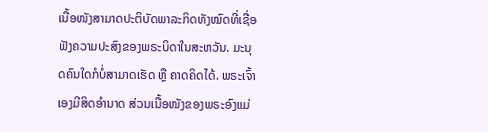ເນື້ອໜັງສາມາດປະຕິບັດພາລະກິດທັງໝົດທີ່ເຊື່ອຟັງຄວາມປະສົງຂອງພຣະບິດາໃນສະຫວັນ. ມະນຸດຄົນໃດກໍບໍ່ສາມາດເຮັດ ຫຼື ຄາດຄິດໄດ້. ພຣະເຈົ້າເອງມີສິດອຳນາດ ສ່ວນເນື້ອໜັງຂອງພຣະອົງແມ່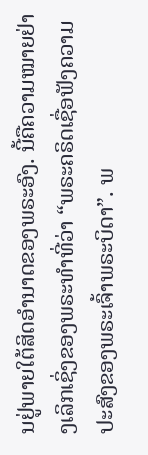ນຢູ່ພາຍໃຕ້ສິດອຳນາດຂອງພຣະອົງ. ນີ້ຄືຄວາມໝາຍຢ່າງເລິກເຊິ່ງຂອງພຣະທຳທີ່ວ່າ “ພຣະຄຣິດເຊື່ອຟັງຄວາມປະສົງຂອງພຣະເຈົ້າພຣະບິດາ”. ພ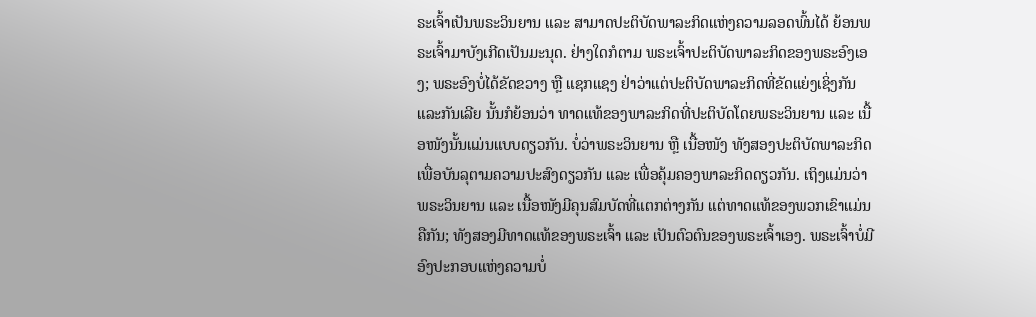ຣະເຈົ້າເປັນພຣະວິນຍານ ແລະ ສາມາດປະຕິບັດພາລະກິດແຫ່ງຄວາມລອດພົ້ນໄດ້ ຍ້ອນພຣະເຈົ້າມາບັງເກີດເປັນມະນຸດ. ຢ່າງໃດກໍຕາມ ພຣະເຈົ້າປະຕິບັດພາລະກິດຂອງພຣະອົງເອງ; ພຣະອົງບໍ່ໄດ້ຂັດຂວາງ ຫຼື ແຊກແຊງ ຢ່າວ່າແຕ່ປະຕິບັດພາລະກິດທີ່ຂັດແຍ່ງເຊິ່ງກັນແລະກັນເລີຍ ນັ້ນກໍຍ້ອນວ່າ ທາດແທ້ຂອງພາລະກິດທີ່ປະຕິບັດໂດຍພຣະວິນຍານ ແລະ ເນື້ອໜັງນັ້ນແມ່ນແບບດຽວກັນ. ບໍ່ວ່າພຣະວິນຍານ ຫຼື ເນື້ອໜັງ ທັງສອງປະຕິບັດພາລະກິດເພື່ອບັນລຸຕາມຄວາມປະສົງດຽວກັນ ແລະ ເພື່ອຄຸ້ມຄອງພາລະກິດດຽວກັນ. ເຖິງແມ່ນວ່າພຣະວິນຍານ ແລະ ເນື້ອໜັງມີຄຸນສົມບັດທີ່ແຕກຕ່າງກັນ ແຕ່ທາດແທ້ຂອງພວກເຂົາແມ່ນຄືກັນ; ທັງສອງມີທາດແທ້ຂອງພຣະເຈົ້າ ແລະ ເປັນຕົວຕົນຂອງພຣະເຈົ້າເອງ. ພຣະເຈົ້າບໍ່ມີອົງປະກອບແຫ່ງຄວາມບໍ່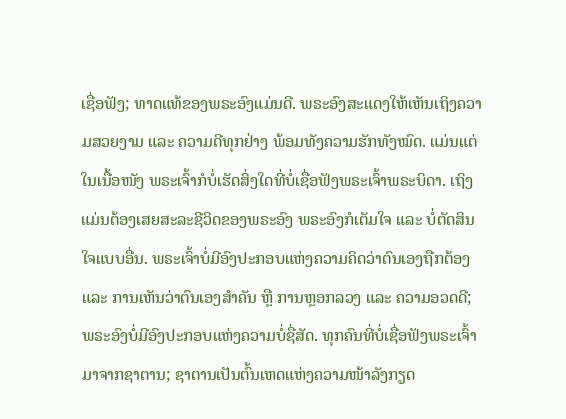ເຊື່ອຟັງ; ທາດແທ້ຂອງພຣະອົງແມ່ນດີ. ພຣະອົງສະແດງໃຫ້ເຫັນເຖິງຄວາມສວຍງາມ ແລະ ຄວາມດີທຸກຢ່າງ ພ້ອມທັງຄວາມຮັກທັງໝົດ. ແມ່ນແຕ່ໃນເນື້ອໜັງ ພຣະເຈົ້າກໍບໍ່ເຮັດສິ່ງໃດທີ່ບໍ່ເຊື່ອຟັງພຣະເຈົ້າພຣະບິດາ. ເຖິງແມ່ນຕ້ອງເສຍສະລະຊີວິດຂອງພຣະອົງ ພຣະອົງກໍເຕັມໃຈ ແລະ ບໍ່ຕັດສິນໃຈແບບອື່ນ. ພຣະເຈົ້າບໍ່ມີອົງປະກອບແຫ່ງຄວາມຄິດວ່າຕົນເອງຖືກຕ້ອງ ແລະ ການເຫັນວ່າຕົນເອງສຳຄັນ ຫຼື ການຫຼອກລວງ ແລະ ຄວາມອວດດີ; ພຣະອົງບໍ່ມີອົງປະກອບແຫ່ງຄວາມບໍ່ຊື່ສັດ. ທຸກຄົນທີ່ບໍ່ເຊື່ອຟັງພຣະເຈົ້າມາຈາກຊາຕານ; ຊາຕານເປັນຕົ້ນເຫດແຫ່ງຄວາມໜ້າລັງກຽດ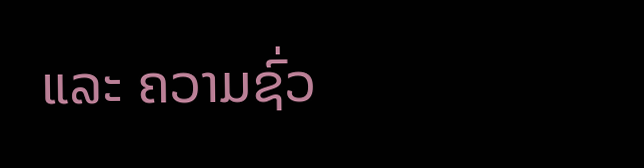ແລະ ຄວາມຊົ່ວ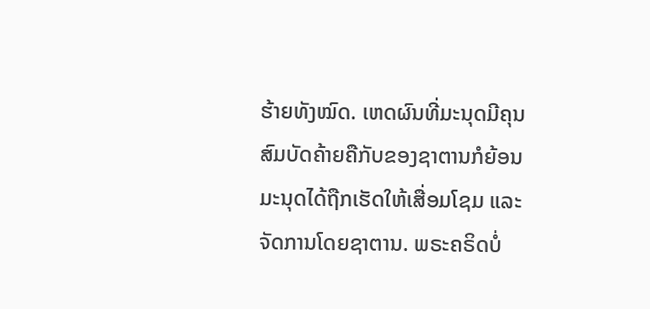ຮ້າຍທັງໝົດ. ເຫດຜົນທີ່ມະນຸດມີຄຸນສົມບັດຄ້າຍຄືກັບຂອງຊາຕານກໍຍ້ອນມະນຸດໄດ້ຖືກເຮັດໃຫ້ເສື່ອມໂຊມ ແລະ ຈັດການໂດຍຊາຕານ. ພຣະຄຣິດບໍ່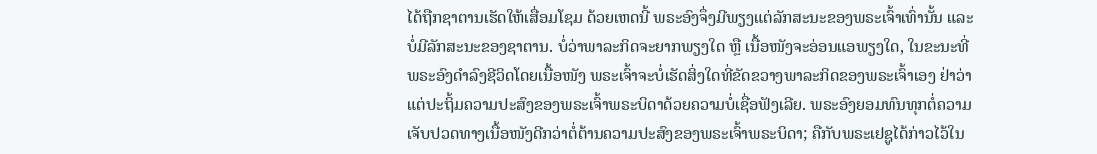ໄດ້ຖືກຊາຕານເຮັດໃຫ້ເສື່ອມໂຊມ ດ້ວຍເຫດນີ້ ພຣະອົງຈຶ່ງມີພຽງແຕ່ລັກສະນະຂອງພຣະເຈົ້າເທົ່ານັ້ນ ແລະ ບໍ່ມີລັກສະນະຂອງຊາຕານ. ບໍ່ວ່າພາລະກິດຈະຍາກພຽງໃດ ຫຼື ເນື້ອໜັງຈະອ່ອນແອພຽງໃດ, ໃນຂະນະທີ່ພຣະອົງດຳລົງຊີວິດໂດຍເນື້ອໜັງ ພຣະເຈົ້າຈະບໍ່ເຮັດສິ່ງໃດທີ່ຂັດຂວາງພາລະກິດຂອງພຣະເຈົ້າເອງ ຢ່າວ່າແຕ່ປະຖິ້ມຄວາມປະສົງຂອງພຣະເຈົ້າພຣະບິດາດ້ວຍຄວາມບໍ່ເຊື່ອຟັງເລີຍ. ພຣະອົງຍອມທົນທຸກຕໍ່ຄວາມເຈັບປວດທາງເນື້ອໜັງດີກວ່າຕໍ່ຕ້ານຄວາມປະສົງຂອງພຣະເຈົ້າພຣະບິດາ; ຄືກັບພຣະເຢຊູໄດ້ກ່າວໄວ້ໃນ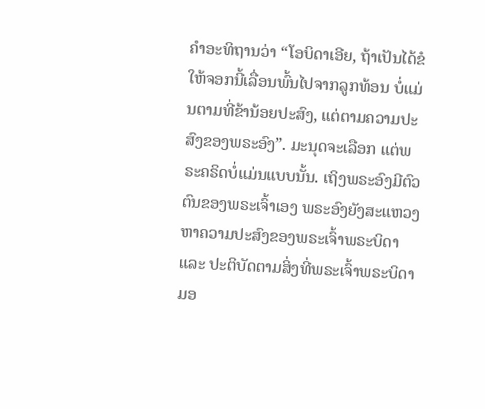ຄຳອະທິຖານວ່າ “ໂອບິດາເອີຍ, ຖ້າເປັນໄດ້ຂໍໃຫ້ຈອກນີ້ເລື່ອນພົ້ນໄປຈາກລູກທ້ອນ ບໍ່ແມ່ນຕາມທີ່ຂ້ານ້ອຍປະສົງ, ແຕ່ຕາມຄວາມປະສົງຂອງພຣະອົງ”. ມະນຸດຈະເລືອກ ແຕ່ພຣະຄຣິດບໍ່ແມ່ນແບບນັ້ນ. ເຖິງພຣະອົງມີຕົວຕົນຂອງພຣະເຈົ້າເອງ ພຣະອົງຍັງສະແຫວງຫາຄວາມປະສົງຂອງພຣະເຈົ້າພຣະບິດາ ແລະ ປະຕິບັດຕາມສິ່ງທີ່ພຣະເຈົ້າພຣະບິດາມອ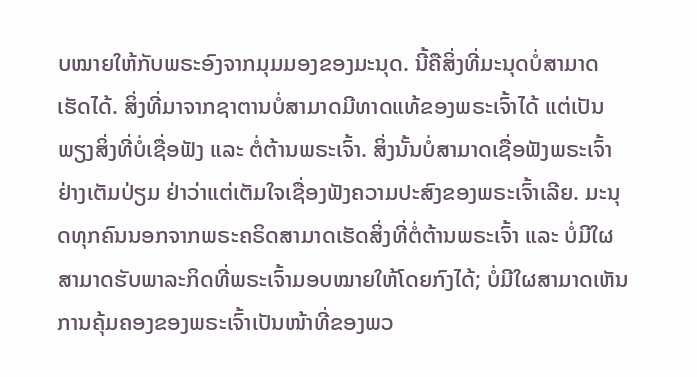ບໝາຍໃຫ້ກັບພຣະອົງຈາກມຸມມອງຂອງມະນຸດ. ນີ້ຄືສິ່ງທີ່ມະນຸດບໍ່ສາມາດເຮັດໄດ້. ສິ່ງທີ່ມາຈາກຊາຕານບໍ່ສາມາດມີທາດແທ້ຂອງພຣະເຈົ້າໄດ້ ແຕ່ເປັນພຽງສິ່ງທີ່ບໍ່ເຊື່ອຟັງ ແລະ ຕໍ່ຕ້ານພຣະເຈົ້າ. ສິ່ງນັ້ນບໍ່ສາມາດເຊື່ອຟັງພຣະເຈົ້າຢ່າງເຕັມປ່ຽມ ຢ່າວ່າແຕ່ເຕັມໃຈເຊື່ອງຟັງຄວາມປະສົງຂອງພຣະເຈົ້າເລີຍ. ມະນຸດທຸກຄົນນອກຈາກພຣະຄຣິດສາມາດເຮັດສິ່ງທີ່ຕໍ່ຕ້ານພຣະເຈົ້າ ແລະ ບໍ່ມີໃຜສາມາດຮັບພາລະກິດທີ່ພຣະເຈົ້າມອບໝາຍໃຫ້ໂດຍກົງໄດ້; ບໍ່ມີໃຜສາມາດເຫັນການຄຸ້ມຄອງຂອງພຣະເຈົ້າເປັນໜ້າທີ່ຂອງພວ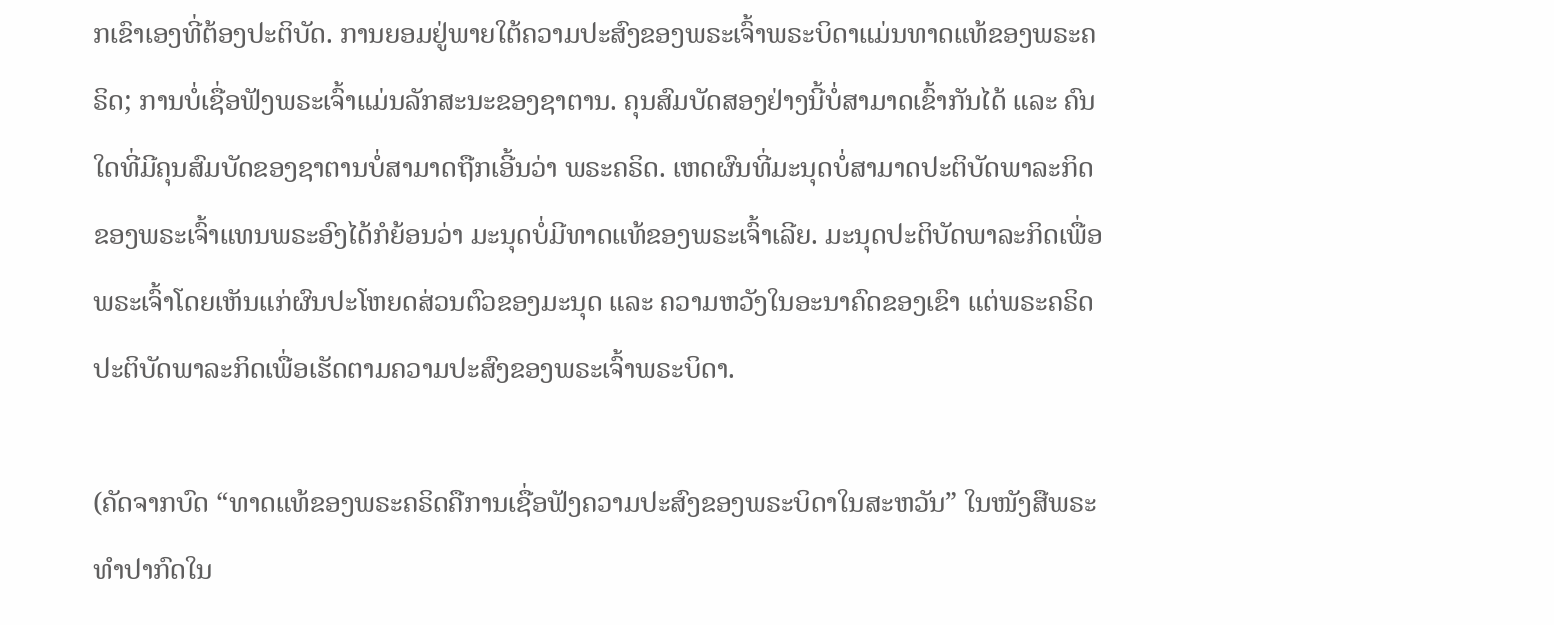ກເຂົາເອງທີ່ຕ້ອງປະຕິບັດ. ການຍອມຢູ່ພາຍໃຕ້ຄວາມປະສົງຂອງພຣະເຈົ້າພຣະບິດາແມ່ນທາດແທ້ຂອງພຣະຄຣິດ; ການບໍ່ເຊື່ອຟັງພຣະເຈົ້າແມ່ນລັກສະນະຂອງຊາຕານ. ຄຸນສົມບັດສອງຢ່າງນີ້ບໍ່ສາມາດເຂົ້າກັນໄດ້ ແລະ ຄົນໃດທີ່ມີຄຸນສົມບັດຂອງຊາຕານບໍ່ສາມາດຖືກເອີ້ນວ່າ ພຣະຄຣິດ. ເຫດຜົນທີ່ມະນຸດບໍ່ສາມາດປະຕິບັດພາລະກິດຂອງພຣະເຈົ້າແທນພຣະອົງໄດ້ກໍຍ້ອນວ່າ ມະນຸດບໍ່ມີທາດແທ້ຂອງພຣະເຈົ້າເລີຍ. ມະນຸດປະຕິບັດພາລະກິດເພື່ອພຣະເຈົ້າໂດຍເຫັນແກ່ຜົນປະໂຫຍດສ່ວນຕົວຂອງມະນຸດ ແລະ ຄວາມຫວັງໃນອະນາຄົດຂອງເຂົາ ແຕ່ພຣະຄຣິດປະຕິບັດພາລະກິດເພື່ອເຮັດຕາມຄວາມປະສົງຂອງພຣະເຈົ້າພຣະບິດາ.

(ຄັດຈາກບົດ “ທາດແທ້ຂອງພຣະຄຣິດຄືການເຊື່ອຟັງຄວາມປະສົງຂອງພຣະບິດາໃນສະຫວັນ” ໃນໜັງສືພຣະທໍາປາກົດໃນ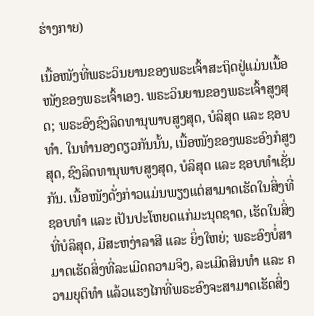ຮ່າງກາຍ)

ເນື້ອໜັງທີ່ພຣະວິນຍານຂອງພຣະເຈົ້າສະຖິດຢູ່ແມ່ນເນື້ອໜັງຂອງພຣະເຈົ້າເອງ. ພຣະວິນຍານຂອງພຣະເຈົ້າສູງສຸດ; ພຣະອົງຊົງລິດທານຸພາບສູງສຸດ, ບໍລິສຸດ ແລະ ຊອບທໍາ. ໃນທໍານອງດຽວກັນນັ້ນ, ເນື້ອໜັງຂອງພຣະອົງກໍສູງສຸດ, ຊົງລິດທານຸພາບສູງສຸດ, ບໍລິສຸດ ແລະ ຊອບທໍາເຊັ່ນກັນ. ເນື້ອໜັງດັ່ງກ່າວແມ່ນພຽງແຕ່ສາມາດເຮັດໃນສິ່ງທີ່ຊອບທໍາ ແລະ ເປັນປະໂຫຍດແກ່ມະນຸດຊາດ, ເຮັດໃນສິ່ງທີ່ບໍລິສຸດ, ມີສະຫງ່າລາສີ ແລະ ຍິ່ງໃຫຍ່; ພຣະອົງບໍ່ສາມາດເຮັດສິ່ງທີ່ລະເມີດຄວາມຈິງ, ລະເມີດສິນທໍາ ແລະ ຄວາມຍຸຕິທໍາ ແລ້ວແຮງໄກທີ່ພຣະອົງຈະສາມາດເຮັດສິ່ງ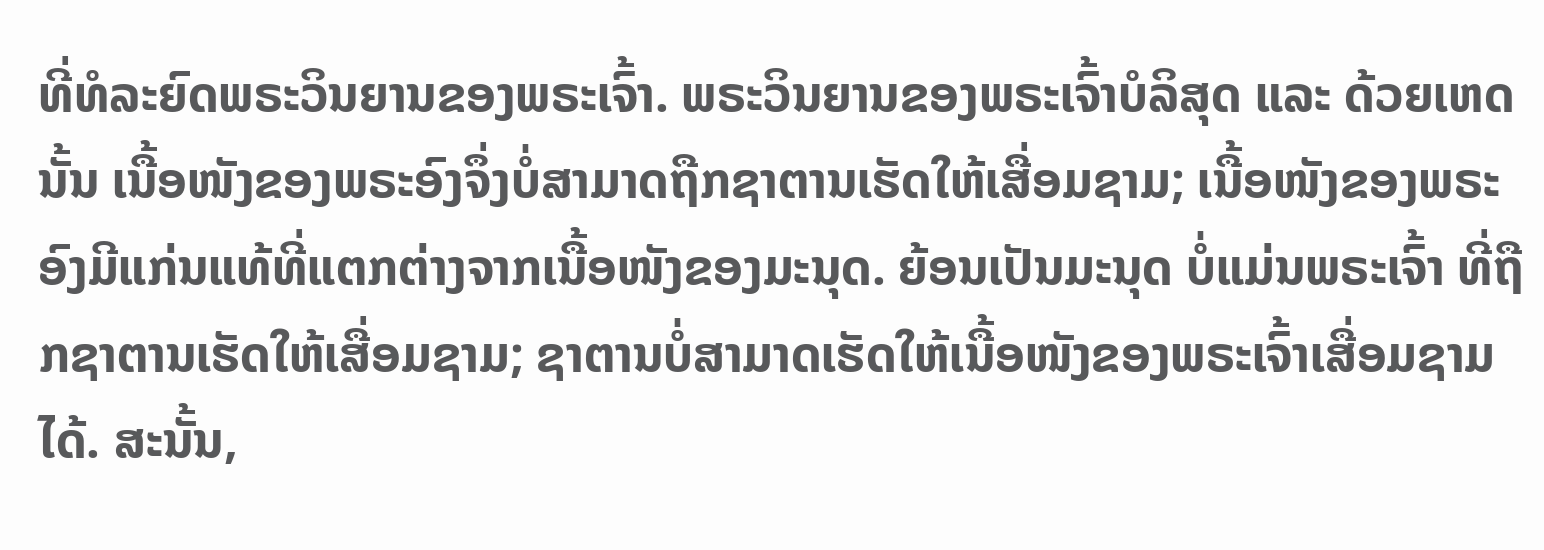ທີ່ທໍລະຍົດພຣະວິນຍານຂອງພຣະເຈົ້າ. ພຣະວິນຍານຂອງພຣະເຈົ້າບໍລິສຸດ ແລະ ດ້ວຍເຫດນັ້ນ ເນື້ອໜັງຂອງພຣະອົງຈຶ່ງບໍ່ສາມາດຖືກຊາຕານເຮັດໃຫ້ເສື່ອມຊາມ; ເນື້ອໜັງຂອງພຣະອົງມີແກ່ນແທ້ທີ່ແຕກຕ່າງຈາກເນື້ອໜັງຂອງມະນຸດ. ຍ້ອນເປັນມະນຸດ ບໍ່ແມ່ນພຣະເຈົ້າ ທີ່ຖືກຊາຕານເຮັດໃຫ້ເສື່ອມຊາມ; ຊາຕານບໍ່ສາມາດເຮັດໃຫ້ເນື້ອໜັງຂອງພຣະເຈົ້າເສື່ອມຊາມໄດ້. ສະນັ້ນ,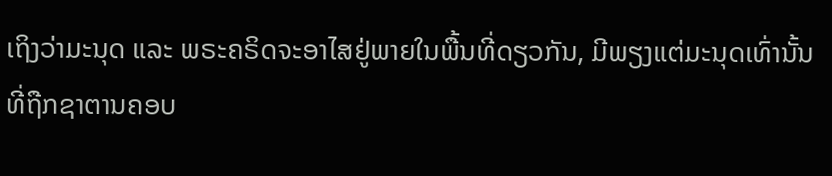ເຖິງວ່າມະນຸດ ແລະ ພຣະຄຣິດຈະອາໄສຢູ່ພາຍໃນພື້ນທີ່ດຽວກັນ, ມີພຽງແຕ່ມະນຸດເທົ່ານັ້ນທີ່ຖືກຊາຕານຄອບ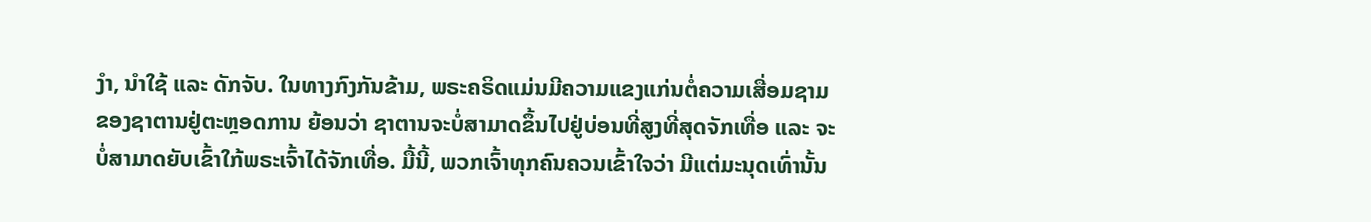ງໍາ, ນໍາໃຊ້ ແລະ ດັກຈັບ. ໃນທາງກົງກັນຂ້າມ, ພຣະຄຣິດແມ່ນມີຄວາມແຂງແກ່ນຕໍ່ຄວາມເສື່ອມຊາມຂອງຊາຕານຢູ່ຕະຫຼອດການ ຍ້ອນວ່າ ຊາຕານຈະບໍ່ສາມາດຂຶ້ນໄປຢູ່ບ່ອນທີ່ສູງທີ່ສຸດຈັກເທື່ອ ແລະ ຈະບໍ່ສາມາດຍັບເຂົ້າໃກ້ພຣະເຈົ້າໄດ້ຈັກເທື່ອ. ມື້ນີ້, ພວກເຈົ້າທຸກຄົນຄວນເຂົ້າໃຈວ່າ ມີແຕ່ມະນຸດເທົ່ານັ້ນ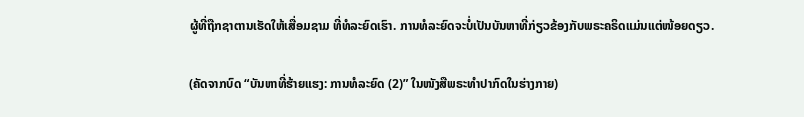ຜູ້ທີ່ຖືກຊາຕານເຮັດໃຫ້ເສື່ອມຊາມ ທີ່ທໍລະຍົດເຮົາ. ການທໍລະຍົດຈະບໍ່ເປັນບັນຫາທີ່ກ່ຽວຂ້ອງກັບພຣະຄຣິດແມ່ນແຕ່ໜ້ອຍດຽວ.

(ຄັດຈາກບົດ “ບັນຫາທີ່ຮ້າຍແຮງ: ການທໍລະຍົດ (2)” ໃນໜັງສືພຣະທໍາປາກົດໃນຮ່າງກາຍ)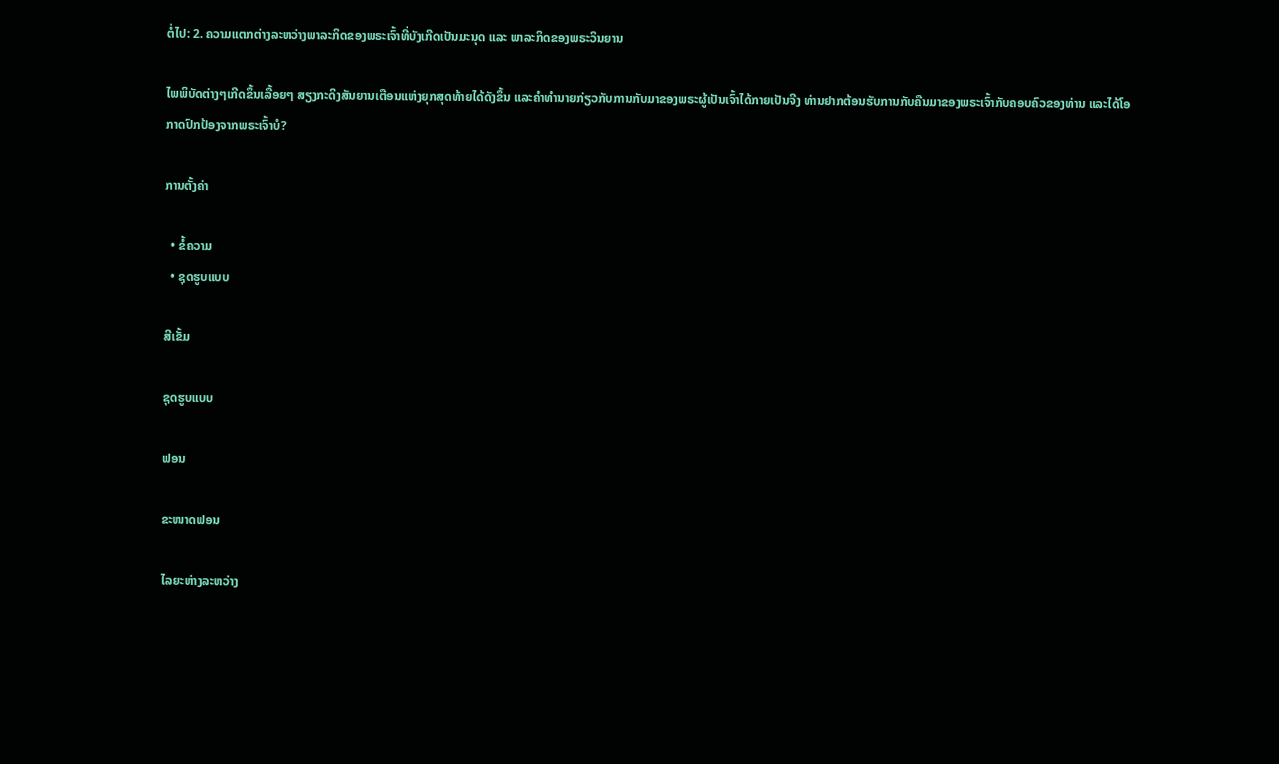ຕໍ່ໄປ: 2. ຄວາມແຕກຕ່າງລະຫວ່າງພາລະກິດຂອງພຣະເຈົ້າທີ່ບັງເກີດເປັນມະນຸດ ແລະ ພາລະກິດຂອງພຣະວິນຍານ

ໄພພິບັດຕ່າງໆເກີດຂຶ້ນເລື້ອຍໆ ສຽງກະດິງສັນຍານເຕືອນແຫ່ງຍຸກສຸດທ້າຍໄດ້ດັງຂຶ້ນ ແລະຄໍາທໍານາຍກ່ຽວກັບການກັບມາຂອງພຣະຜູ້ເປັນເຈົ້າໄດ້ກາຍເປັນຈີງ ທ່ານຢາກຕ້ອນຮັບການກັບຄືນມາຂອງພຣະເຈົ້າກັບຄອບຄົວຂອງທ່ານ ແລະໄດ້ໂອກາດປົກປ້ອງຈາກພຣະເຈົ້າບໍ?

ການຕັ້ງຄ່າ

  • ຂໍ້ຄວາມ
  • ຊຸດຮູບແບບ

ສີເຂັ້ມ

ຊຸດຮູບແບບ

ຟອນ

ຂະໜາດຟອນ

ໄລຍະຫ່າງລະຫວ່າງ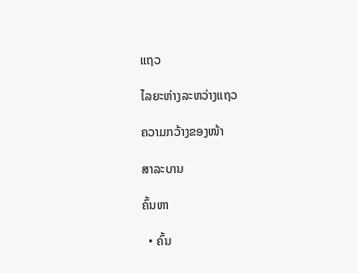ແຖວ

ໄລຍະຫ່າງລະຫວ່າງແຖວ

ຄວາມກວ້າງຂອງໜ້າ

ສາລະບານ

ຄົ້ນຫາ

  • ຄົ້ນ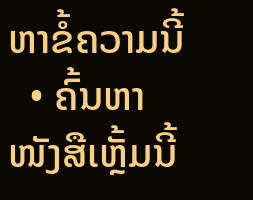ຫາຂໍ້ຄວາມນີ້
  • ຄົ້ນຫາໜັງສືເຫຼັ້ມນີ້